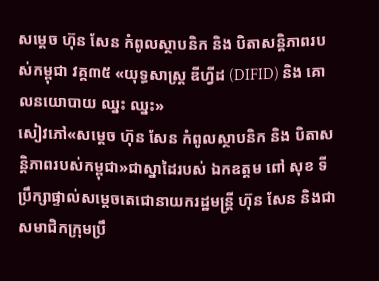សម្ដេច ហ៊ុន សែន កំពូលស្ថាបនិក និង បិតាសន្តិភាពរបស់កម្ពុជា វគ្គ៣៥ «យុទ្ធសាស្រ្ត ឌីហ្វីដ (DIFID) និង គោលនយោបាយ ឈ្នះ ឈ្នះ»
សៀវភៅ«សម្ដេច ហ៊ុន សែន កំពូលស្ថាបនិក និង បិតាសន្តិភាពរបស់កម្ពុជា»ជាស្នាដៃរបស់ ឯកឧត្តម ពៅ សុខ ទីប្រឹក្សាផ្ទាល់សម្តេចតេជោនាយករដ្ឋមន្រ្តី ហ៊ុន សែន និងជាសមាជិកក្រុមប្រឹ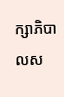ក្សាភិបាលស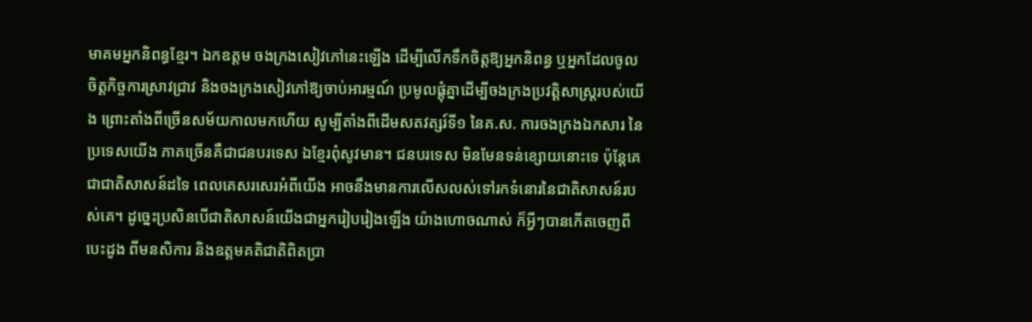មាគមអ្នកនិពន្ធខ្មែរ។ ឯកឧត្តម ចងក្រងសៀវភៅនេះឡើង ដើម្បីលើកទឹកចិត្តឱ្យអ្នកនិពន្ធ ឬអ្នកដែលចូលចិត្តកិច្ចការស្រាវជ្រាវ និងចងក្រងសៀវភៅឱ្យចាប់អារម្មណ៍ ប្រមូលផ្តុំគ្នាដើម្បីចងក្រងប្រវត្តិសាស្រ្តរបស់យើង ព្រោះតាំងពីច្រើនសម័យកាលមកហើយ សូម្បីតាំងពីដើមសតវត្សរ៍ទី១ នៃគ.ស. ការចងក្រងឯកសារ នៃប្រទេសយើង ភាគច្រើនគឺជាជនបរទេស ឯខ្មែរពុំសូវមាន។ ជនបរទេស មិនមែនទន់ខ្សោយនោះទេ ប៉ុន្តែគេជាជាតិសាសន៍ដទៃ ពេលគេសរសេរអំពីយើង អាចនឹងមានការលើសលស់ទៅរកទំនោរនៃជាតិសាសន៍របស់គេ។ ដូច្នេះប្រសិនបើជាតិសាសន៍យើងជាអ្នករៀបរៀងឡើង យ៉ាងហោចណាស់ ក៏អ្វីៗបានកើតចេញពីបេះដូង ពីមនសិការ និងឧត្តមគតិជាតិពិតប្រា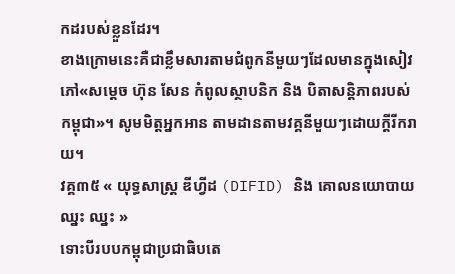កដរបស់ខ្លួនដែរ។
ខាងក្រោមនេះគឺជាខ្លឹមសារតាមជំពូកនីមួយៗដែលមានក្នុងសៀវភៅ«សម្ដេច ហ៊ុន សែន កំពូលស្ថាបនិក និង បិតាសន្តិភាពរបស់កម្ពុជា»។ សូមមិត្តអ្នកអាន តាមដានតាមវគ្គនីមួយៗដោយក្ដីរីករាយ។
វគ្គ៣៥ « យុទ្ធសាស្រ្ត ឌីហ្វីដ (DIFID) និង គោលនយោបាយ ឈ្នះ ឈ្នះ »
ទោះបីរបបកម្ពុជាប្រជាធិបតេ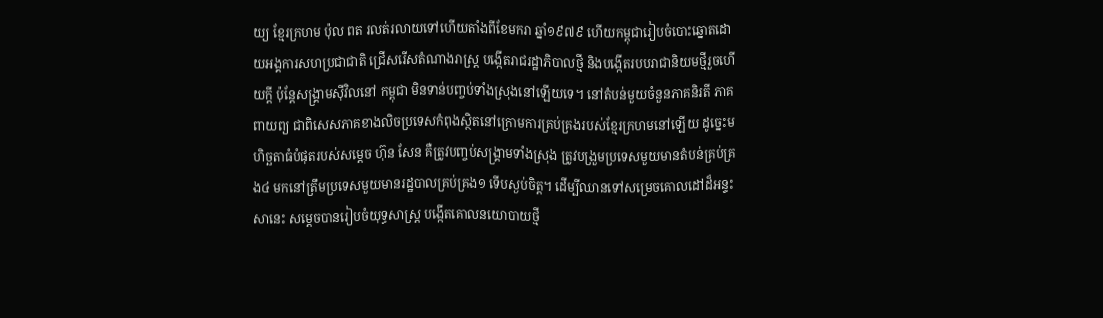យ្យ ខ្មែរក្រហម ប៉ុល ពត រលត់រលាយទៅហើយតាំងពីខែមករា ឆ្នាំ១៩៧៩ ហើយកម្ពុជារៀបចំបោះឆ្នោតដោយអង្គការសហប្រជាជាតិ ជ្រើសរើសតំណាងរាស្រ្ត បង្កើតរាជរដ្ឋាភិបាលថ្មី និងបង្កើតរបបរាជានិយមថ្មីរួចហើយក្តី ប៉ុន្តែសង្រ្គាមស៊ីវិលនៅ កម្ពុជា មិនទាន់បញ្ចប់ទាំងស្រុងនៅឡើយទេ។ នៅតំបន់មួយចំនួនភាគនិរតី ភាគពាយព្យ ជាពិសេសភាគខាងលិចប្រទេសកំពុងស្ថិតនៅក្រោមការគ្រប់គ្រងរបស់ខ្មែរក្រហមនៅឡើយ ដូច្នេះមហិច្ឆតាធំបំផុតរបស់សម្តេច ហ៊ុន សែន គឺត្រូវបញ្ចប់សង្រ្គាមទាំងស្រុង ត្រូវបង្រួមប្រទេសមួយមានតំបន់គ្រប់គ្រង៤ មកនៅត្រឹមប្រទេសមួយមានរដ្ឋបាលគ្រប់គ្រង១ ទើបស្ងប់ចិត្ត។ ដើម្បីឈានទៅសម្រេចគោលដៅដ៏អន្ទះសានេះ សម្តេចបានរៀបចំយុទ្ធសាស្រ្ត បង្កើតគោលនយោបាយថ្មី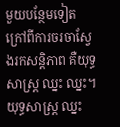មួយបន្ថែមទៀត ក្រៅពីការចរចាស្វែងរកសន្តិភាព គឺយុទ្ធសាស្រ្ត ឈ្នះ ឈ្នះ។ យុទ្ធសាស្រ្ត ឈ្នះ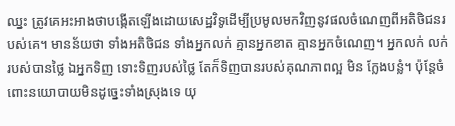ឈ្នះ ត្រូវគេអះអាងថាបង្កើតឡើងដោយសេដ្ឋវិទូដើម្បីប្រមូលមកវិញនូវផលចំណេញពីអតិថិជនរបស់គេ។ មានន័យថា ទាំងអតិថិជន ទាំងអ្នកលក់ គ្មានអ្នកខាត គ្មានអ្នកចំណេញ។ អ្នកលក់ លក់របស់បានថ្លៃ ឯអ្នកទិញ ទោះទិញរបស់ថ្លៃ តែក៏ទិញបានរបស់គុណភាពល្អ មិន ក្លែងបន្លំ។ ប៉ុន្តែចំពោះនយោបាយមិនដូច្នេះទាំងស្រុងទេ យុ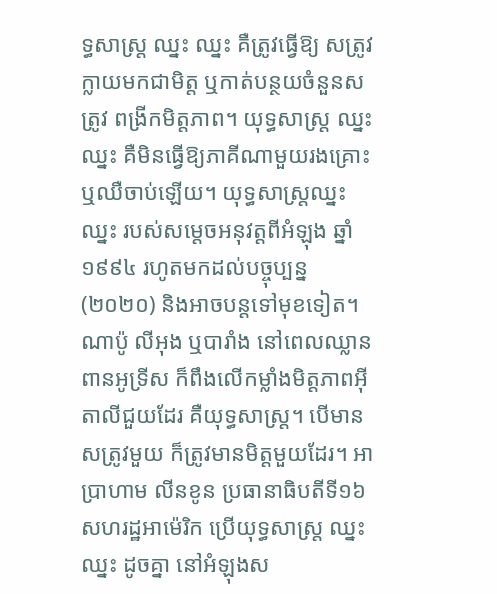ទ្ធសាស្រ្ត ឈ្នះ ឈ្នះ គឺត្រូវធ្វើឱ្យ សត្រូវក្លាយមកជាមិត្ត ឬកាត់បន្ថយចំនួនសត្រូវ ពង្រីកមិត្តភាព។ យុទ្ធសាស្រ្ត ឈ្នះ ឈ្នះ គឺមិនធ្វើឱ្យភាគីណាមួយរងគ្រោះ ឬឈឺចាប់ឡើយ។ យុទ្ធសាស្រ្តឈ្នះ ឈ្នះ របស់សម្តេចអនុវត្តពីអំឡុង ឆ្នាំ១៩៩៤ រហូតមកដល់បច្ចុប្បន្ន (២០២០) និងអាចបន្តទៅមុខទៀត។
ណាប៉ូ លីអុង ឬបារាំង នៅពេលឈ្លានពានអូទ្រីស ក៏ពឹងលើកម្លាំងមិត្តភាពអ៊ីតាលីជួយដែរ គឺយុទ្ធសាស្រ្ត។ បើមានសត្រូវមួយ ក៏ត្រូវមានមិត្តមួយដែរ។ អាប្រាហាម លីនខូន ប្រធានាធិបតីទី១៦ សហរដ្ឋអាម៉េរិក ប្រើយុទ្ធសាស្រ្ត ឈ្នះ ឈ្នះ ដូចគ្នា នៅអំឡុងស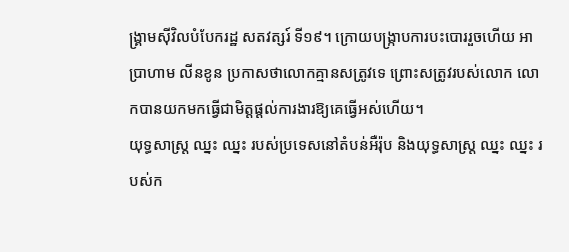ង្រ្គាមស៊ីវិលបំបែករដ្ឋ សតវត្សរ៍ ទី១៩។ ក្រោយបង្រ្កាបការបះបោររួចហើយ អាប្រាហាម លីនខូន ប្រកាសថាលោកគ្មានសត្រូវទេ ព្រោះសត្រូវរបស់លោក លោកបានយកមកធ្វើជាមិត្តផ្តល់ការងារឱ្យគេធ្វើអស់ហើយ។
យុទ្ធសាស្រ្ត ឈ្នះ ឈ្នះ របស់ប្រទេសនៅតំបន់អឺរ៉ុប និងយុទ្ធសាស្រ្ត ឈ្នះ ឈ្នះ របស់ក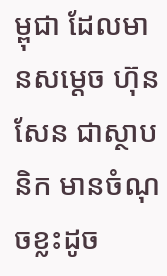ម្ពុជា ដែលមានសម្តេច ហ៊ុន សែន ជាស្ថាបនិក មានចំណុចខ្លះដូច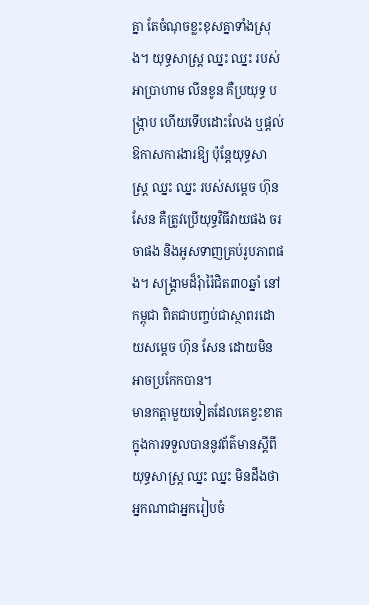គ្នា តែចំណុចខ្លះខុសគ្នាទាំងស្រុង។ យុទ្ធសាស្រ្ត ឈ្នះ ឈ្នះ របស់ អាប្រាហាម លីនខូន គឺប្រយុទ្ធ បង្រ្កាប ហើយទើបដោះលែង ឬផ្តល់ ឱកាសការងារឱ្យ ប៉ុន្តែយុទ្ធសាស្រ្ត ឈ្នះ ឈ្នះ របស់សម្តេច ហ៊ុន សែន គឺត្រូវប្រើយុទ្ធវិធីវាយផង ចរចាផង និងអូសទាញគ្រប់រូបភាពផង។ សង្រ្គាមដ៏រុំារ៉ៃជិត៣០ឆ្នាំ នៅកម្ពុជា ពិតជាបញ្ចប់ជាស្ថាពរដោយសម្តេច ហ៊ុន សែន ដោយមិនអាចប្រកែកបាន។
មានកត្តាមួយទៀតដែលគេខ្វះខាតក្នុងការទទួលបាននូវព័ត៌មានស្តីពីយុទ្ធសាស្រ្ត ឈ្នះ ឈ្នះ មិនដឹងថាអ្នកណាជាអ្នករៀបចំ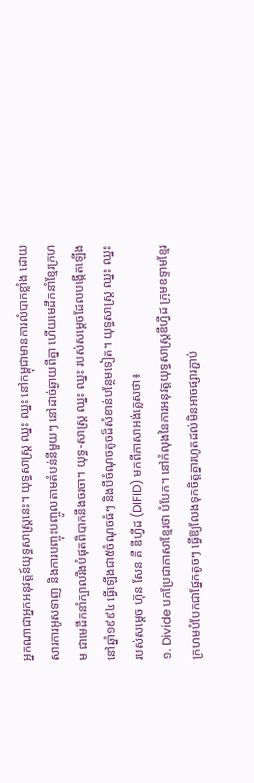អ្នកណាជាអ្នកអនុវត្តន៍យុទ្ធសាស្រ្តនេះ។ យុទ្ធសាស្រ្ត ឈ្នះ ឈ្នះ នៅកម្ពុជាមានការលំបាកខ្លាំង ដោយសារការអូសទាញ និងការបញ្ចុះបញ្ចូលតាមតំបន់នីមួយៗ នៅដាច់ឆ្ងាយពីគ្នា ហើយមេដឹកនាំខ្មែរក្រហម ជាមេដឹកនាំក្បាលរឹងបំផុតពិបាកនឹងចរចា។ យុទ្ធ-សាស្រ្ត ឈ្នះ ឈ្នះ របស់សម្តេចដែលបង្កើតឡើងនៅឆ្នាំ១៩៩៤ ធ្វើឡើងជា៥ចំណុចធំៗ និងបីចំណុចតូចដ៏សំខាន់បន្ថែមទៀត។ យុទ្ធសាស្រ្ត ឈ្នះ ឈ្នះ របស់សម្តេច ហ៊ុន សែន គឺ ឌីហ្វីដ (DIFID) មកពីភាសាអង់គ្លេសថា៖
១. Divide បកប្រែជាភាសាខ្មែរថា បំបែក។ នៅកំលុងនៃការអនុវត្តយុទ្ធសាស្រ្តឌីហ្វីដ ក្រុមឧទ្ទាមខ្មែរក្រហមបំបែកជាផ្នែកតូចៗ ធ្វើឱ្យលែងទុកចិត្តគ្នារហូតដល់មិនអាចផ្សារភ្ជាប់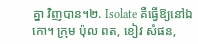គ្នា វិញបាន។២. Isolate គឺធ្វើឱ្យនៅឯកោ។ ក្រុម ប៉ុល ពត, ខៀវ សំផន,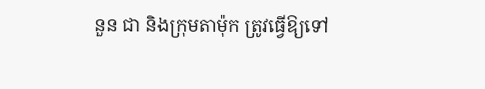នួន ជា និងក្រុមតាម៉ុក ត្រូវធ្វើឱ្យទៅ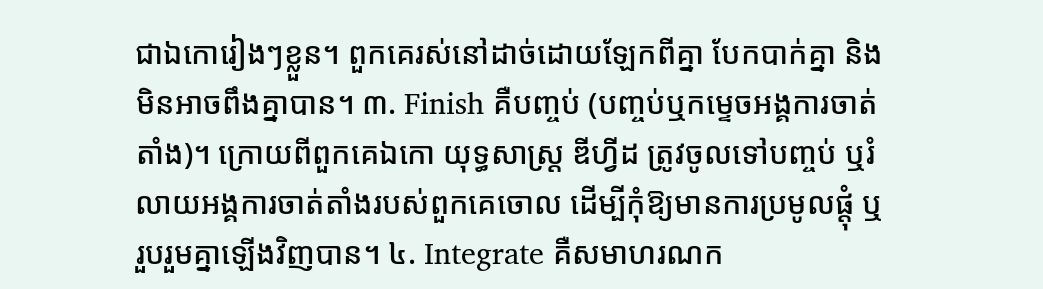ជាឯកោរៀងៗខ្លួន។ ពួកគេរស់នៅដាច់ដោយឡែកពីគ្នា បែកបាក់គ្នា និងមិនអាចពឹងគ្នាបាន។ ៣. Finish គឺបញ្ចប់ (បញ្ចប់ឬកម្ទេចអង្គការចាត់តាំង)។ ក្រោយពីពួកគេឯកោ យុទ្ធសាស្រ្ត ឌីហ្វីដ ត្រូវចូលទៅបញ្ចប់ ឬរំលាយអង្គការចាត់តាំងរបស់ពួកគេចោល ដើម្បីកុំឱ្យមានការប្រមូលផ្តុំ ឬរួបរួមគ្នាឡើងវិញបាន។ ៤. Integrate គឺសមាហរណក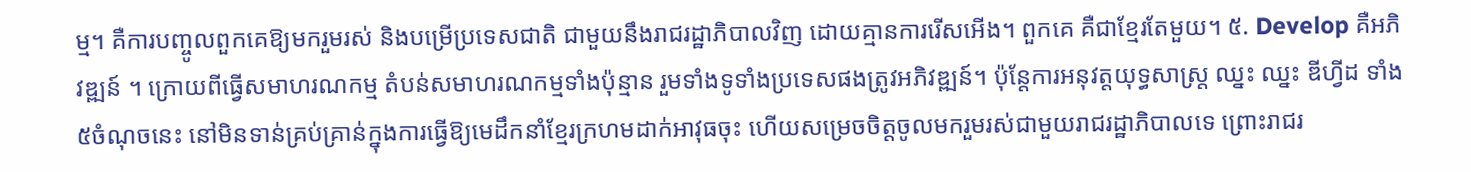ម្ម។ គឺការបញ្ចូលពួកគេឱ្យមករួមរស់ និងបម្រើប្រទេសជាតិ ជាមួយនឹងរាជរដ្ឋាភិបាលវិញ ដោយគ្មានការរើសអើង។ ពួកគេ គឺជាខ្មែរតែមួយ។ ៥. Develop គឺអភិវឌ្ឍន៍ ។ ក្រោយពីធ្វើសមាហរណកម្ម តំបន់សមាហរណកម្មទាំងប៉ុន្មាន រួមទាំងទូទាំងប្រទេសផងត្រូវអភិវឌ្ឍន៍។ ប៉ុន្តែការអនុវត្តយុទ្ធសាស្រ្ត ឈ្នះ ឈ្នះ ឌីហ្វីដ ទាំង៥ចំណុចនេះ នៅមិនទាន់គ្រប់គ្រាន់ក្នុងការធ្វើឱ្យមេដឹកនាំខ្មែរក្រហមដាក់អាវុធចុះ ហើយសម្រេចចិត្តចូលមករួមរស់ជាមួយរាជរដ្ឋាភិបាលទេ ព្រោះរាជរ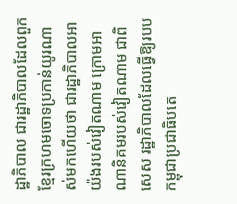ដ្ឋាភិបាល ជារដ្ឋាភិបាលដែលពួកខ្មែរក្រហមចោទប្រកាន់យូរណាស់មកហើយថា ជារដ្ឋាភិបាលអាយ៉ងរបស់វៀតណាម ក្រោមអាណានិគមរបស់វៀតណាម ជាពិសេស រដ្ឋាភិបាលដែលធ្វើឱ្យរបបកម្ពុជាប្រជាធិបតេ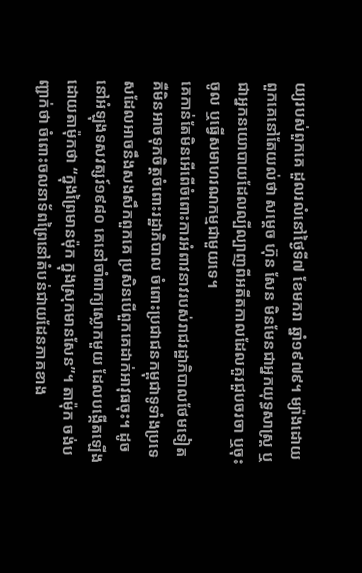យ្យរបស់ពួកគេ ដួលរលំនៅថ្ងៃទី៧ ខែមករា ឆ្នាំ១៩៧៩។ ម្យ៉ាងដោយពួកគេនៅតែយល់ថា សម្តេច ហ៊ុន សែន មិនមែនជាអ្នកយុទ្ធសាស្រ្ត ឬជាអ្នកនយោបាយដែលល្បីល្បាញពីអតីតកាលដែលគួរជួបចរចា ឬចុះចូល ឬធ្វើសមាហរណកម្មជាមួយទេ។
គេកាន់តែមិនអើពើចំពោះការអំពាវនាវរបស់រាជរដ្ឋាភិបាលថែមទៀត គឺមិនអាចទុកចិត្តចំពោះរដ្ឋាភិបាល ចំពោះប្រជាជនកម្ពុជាទូទាំងប្រទេសដែលអាចនឹងសងសឹកពួកគេ ប្រសិនបើពួកគេដាក់អាវុធចុះ។ ដូចនៅអំឡុងទសវត្សរ៍១៩៨០ គេនៅចាំពាក្យស្លោកមួយ ដែលបង្កើតឡើងដោយតាម៉ុកថា “ក្នុងព្រៃមានម៉ុក ក្នុងស្រុកមានសែន”។ តាម៉ុក ចង់បញ្ជាក់ថា ចំពោះចលនាទ័ពព្រៃនៅតំបន់ជាយដែនភាគខាង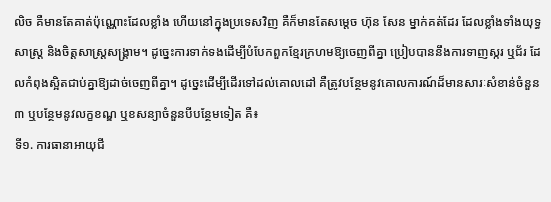លិច គឺមានតែគាត់ប៉ុណ្ណោះដែលខ្លាំង ហើយនៅក្នុងប្រទេសវិញ គឺក៏មានតែសម្តេច ហ៊ុន សែន ម្នាក់គត់ដែរ ដែលខ្លាំងទាំងយុទ្ធសាស្រ្ត និងចិត្តសាស្រ្តសង្រ្គាម។ ដូច្នេះការទាក់ទងដើម្បីបំបែកពួកខ្មែរក្រហមឱ្យចេញពីគ្នា ប្រៀបបាននឹងការទាញស្ករ ឬជ័រ ដែលកំពុងស្អិតជាប់គ្នាឱ្យដាច់ចេញពីគ្នា។ ដូច្នេះដើម្បីដើរទៅដល់គោលដៅ គឺត្រូវបន្ថែមនូវគោលការណ៍ដ៏មានសារៈសំខាន់ចំនួន៣ ឬបន្ថែមនូវលក្ខខណ្ឌ ឬខសន្យាចំនួនបីបន្ថែមទៀត គឺ៖
ទី១. ការធានាអាយុជី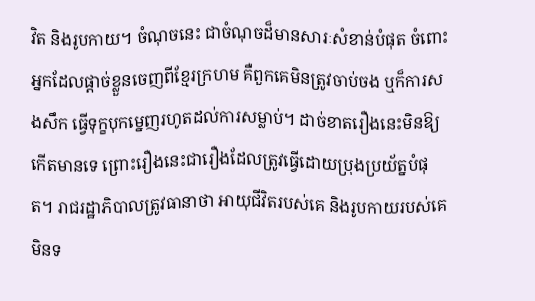វិត និងរូបកាយ។ ចំណុចនេះ ជាចំណុចដ៏មានសារៈសំខាន់បំផុត ចំពោះអ្នកដែលផ្ដាច់ខ្លួនចេញពីខ្មែរក្រហម គឺពួកគេមិនត្រូវចាប់ចង ឬក៏ការសងសឹក ធ្វើទុក្ខបុកម្នេញរហូតដល់ការសម្លាប់។ ដាច់ខាតរឿងនេះមិនឱ្យកើតមានទេ ព្រោះរឿងនេះជារឿងដែលត្រូវធ្វើដោយប្រុងប្រយ័ត្នបំផុត។ រាជរដ្ឋាភិបាលត្រូវធានាថា អាយុជីវិតរបស់គេ និងរូបកាយរបស់គេមិនទ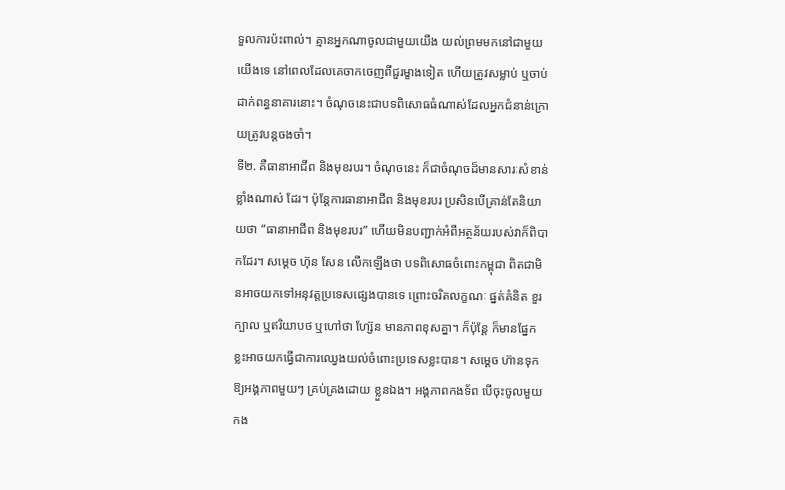ទួលការប៉ះពាល់។ គ្មានអ្នកណាចូលជាមួយយើង យល់ព្រមមកនៅជាមួយយើងទេ នៅពេលដែលគេចាកចេញពីជួរម្ខាងទៀត ហើយត្រូវសម្លាប់ ឬចាប់ដាក់ពន្ធនាគារនោះ។ ចំណុចនេះជាបទពិសោធធំណាស់ដែលអ្នកជំនាន់ក្រោយត្រូវបន្តចងចាំ។
ទី២. គឺធានាអាជីព និងមុខរបរ។ ចំណុចនេះ ក៏ជាចំណុចដ៏មានសារៈសំខាន់ខ្លាំងណាស់ ដែរ។ ប៉ុន្តែការធានាអាជីព និងមុខរបរ ប្រសិនបើគ្រាន់តែនិយាយថា “ធានាអាជីព និងមុខរបរ” ហើយមិនបញ្ជាក់អំពីអត្ថន័យរបស់វាក៏ពិបាកដែរ។ សម្តេច ហ៊ុន សែន លើកឡើងថា បទពិសោធចំពោះកម្ពុជា ពិតជាមិនអាចយកទៅអនុវត្តប្រទេសផ្សេងបានទេ ព្រោះចរិតលក្ខណៈ ផ្នត់គំនិត ខួរក្បាល ឬឥរិយាបថ ឬហៅថា ហ្ស៊ែន មានភាពខុសគ្នា។ ក៏ប៉ុន្តែ ក៏មានផ្នែកខ្លះអាចយកធ្វើជាការឈ្វេងយល់ចំពោះប្រទេសខ្លះបាន។ សម្ដេច ហ៊ានទុកឱ្យអង្គភាពមួយៗ គ្រប់គ្រងដោយ ខ្លួនឯង។ អង្គភាពកងទ័ព បើចុះចូលមួយកង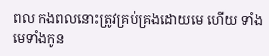ពល កងពលនោះត្រូវគ្រប់គ្រងដោយមេ ហើយ ទាំងមេទាំងកូន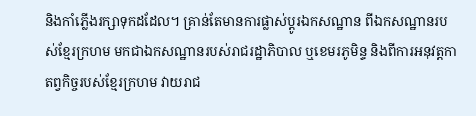និងកាំភ្លើងរក្សាទុកដដែល។ គ្រាន់តែមានការផ្លាស់ប្តូរឯកសណ្ឋាន ពីឯកសណ្ឋានរបស់ខ្មែរក្រហម មកជាឯកសណ្ឋានរបស់រាជរដ្ឋាភិបាល ឬខេមរភូមិន្ទ និងពីការអនុវត្តកាតព្វកិច្ចរបស់ខ្មែរក្រហម វាយរាជ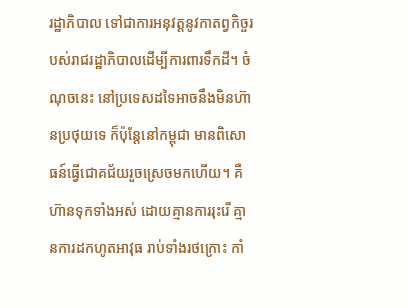រដ្ឋាភិបាល ទៅជាការអនុវត្តនូវកាតព្វកិច្ចរបស់រាជរដ្ឋាភិបាលដើម្បីការពារទឹកដី។ ចំណុចនេះ នៅប្រទេសដទៃអាចនឹងមិនហ៊ានប្រថុយទេ ក៏ប៉ុន្តែនៅកម្ពុជា មានពិសោធន៍ធ្វើជោគជ័យរួចស្រេចមកហើយ។ គឺហ៊ានទុកទាំងអស់ ដោយគ្មានការរុះរើ គ្មានការដកហូតអាវុធ រាប់ទាំងរថក្រោះ កាំ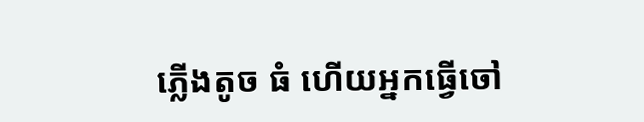ភ្លើងតូច ធំ ហើយអ្នកធ្វើចៅ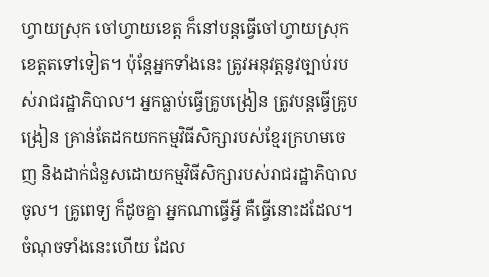ហ្វាយស្រុក ចៅហ្វាយខេត្ត ក៏នៅបន្តធ្វើចៅហ្វាយស្រុក ខេត្តតទៅទៀត។ ប៉ុន្តែអ្នកទាំងនេះ ត្រូវអនុវត្តនូវច្បាប់របស់រាជរដ្ឋាភិបាល។ អ្នកធ្លាប់ធ្វើគ្រូបង្រៀន ត្រូវបន្តធ្វើគ្រូបង្រៀន គ្រាន់តែដកយកកម្មវិធីសិក្សារបស់ខ្មែរក្រហមចេញ និងដាក់ជំនួសដោយកម្មវិធីសិក្សារបស់រាជរដ្ឋាភិបាលចូល។ គ្រូពេទ្យ ក៏ដូចគ្នា អ្នកណាធ្វើអ្វី គឺធ្វើនោះដដែល។ ចំណុចទាំងនេះហើយ ដែល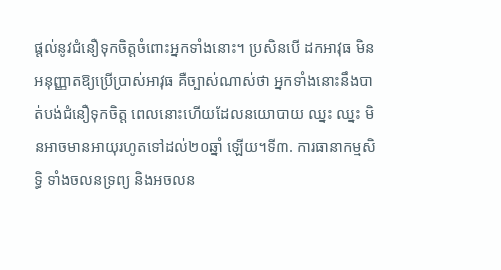ផ្តល់នូវជំនឿទុកចិត្តចំពោះអ្នកទាំងនោះ។ ប្រសិនបើ ដកអាវុធ មិនអនុញ្ញាតឱ្យប្រើប្រាស់អាវុធ គឺច្បាស់ណាស់ថា អ្នកទាំងនោះនឹងបាត់បង់ជំនឿទុកចិត្ត ពេលនោះហើយដែលនយោបាយ ឈ្នះ ឈ្នះ មិនអាចមានអាយុរហូតទៅដល់២០ឆ្នាំ ឡើយ។ទី៣. ការធានាកម្មសិទ្ធិ ទាំងចលនទ្រព្យ និងអចលន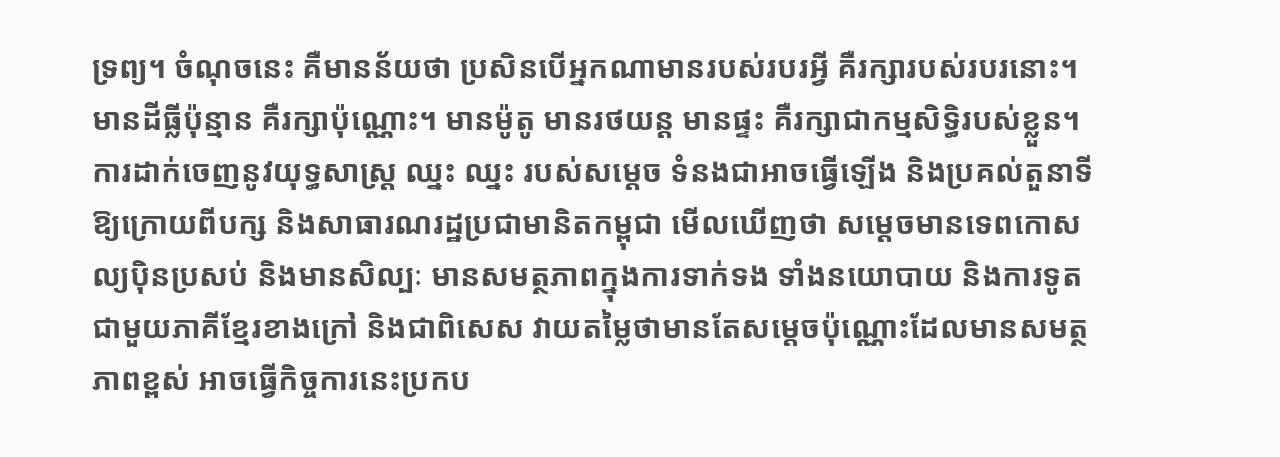ទ្រព្យ។ ចំណុចនេះ គឺមានន័យថា ប្រសិនបើអ្នកណាមានរបស់របរអ្វី គឺរក្សារបស់របរនោះ។ មានដីធ្លីប៉ុន្មាន គឺរក្សាប៉ុណ្ណោះ។ មានម៉ូតូ មានរថយន្ត មានផ្ទះ គឺរក្សាជាកម្មសិទ្ធិរបស់ខ្លួន។ ការដាក់ចេញនូវយុទ្ធសាស្រ្ត ឈ្នះ ឈ្នះ របស់សម្តេច ទំនងជាអាចធ្វើឡើង និងប្រគល់តួនាទីឱ្យក្រោយពីបក្ស និងសាធារណរដ្ឋប្រជាមានិតកម្ពុជា មើលឃើញថា សម្តេចមានទេពកោសល្យប៉ិនប្រសប់ និងមានសិល្បៈ មានសមត្ថភាពក្នុងការទាក់ទង ទាំងនយោបាយ និងការទូតជាមួយភាគីខ្មែរខាងក្រៅ និងជាពិសេស វាយតម្លៃថាមានតែសម្តេចប៉ុណ្ណោះដែលមានសមត្ថភាពខ្ពស់ អាចធ្វើកិច្ចការនេះប្រកប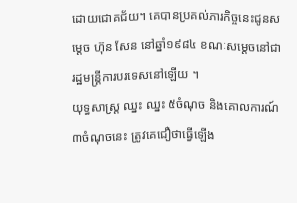ដោយជោគជ័យ។ គេបានប្រគល់ភារកិច្ចនេះជូនសម្តេច ហ៊ុន សែន នៅឆ្នាំ១៩៨៤ ខណៈសម្តេចនៅជារដ្ឋមន្រ្តីការបរទេសនៅឡើយ ។
យុទ្ធសាស្រ្ត ឈ្នះ ឈ្នះ ៥ចំណុច និងគោលការណ៍៣ចំណុចនេះ ត្រូវគេជឿថាធ្វើឡើង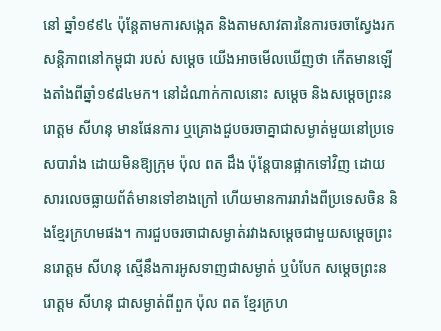នៅ ឆ្នាំ១៩៩៤ ប៉ុន្តែតាមការសង្កេត និងតាមសាវតារនៃការចរចាស្វែងរកសន្តិភាពនៅកម្ពុជា របស់ សម្តេច យើងអាចមើលឃើញថា កើតមានឡើងតាំងពីឆ្នាំ១៩៨៤មក។ នៅដំណាក់កាលនោះ សម្តេច និងសម្តេចព្រះនរោត្តម សីហនុ មានផែនការ ឬគ្រោងជួបចរចាគ្នាជាសម្ងាត់មួយនៅប្រទេសបារាំង ដោយមិនឱ្យក្រុម ប៉ុល ពត ដឹង ប៉ុន្តែបានផ្អាកទៅវិញ ដោយសារលេចធ្លាយព័ត៌មានទៅខាងក្រៅ ហើយមានការរារាំងពីប្រទេសចិន និងខ្មែរក្រហមផង។ ការជួបចរចាជាសម្ងាត់រវាងសម្តេចជាមួយសម្តេចព្រះនរោត្តម សីហនុ ស្មើនឹងការអូសទាញជាសម្ងាត់ ឬបំបែក សម្តេចព្រះនរោត្តម សីហនុ ជាសម្ងាត់ពីពួក ប៉ុល ពត ខ្មែរក្រហ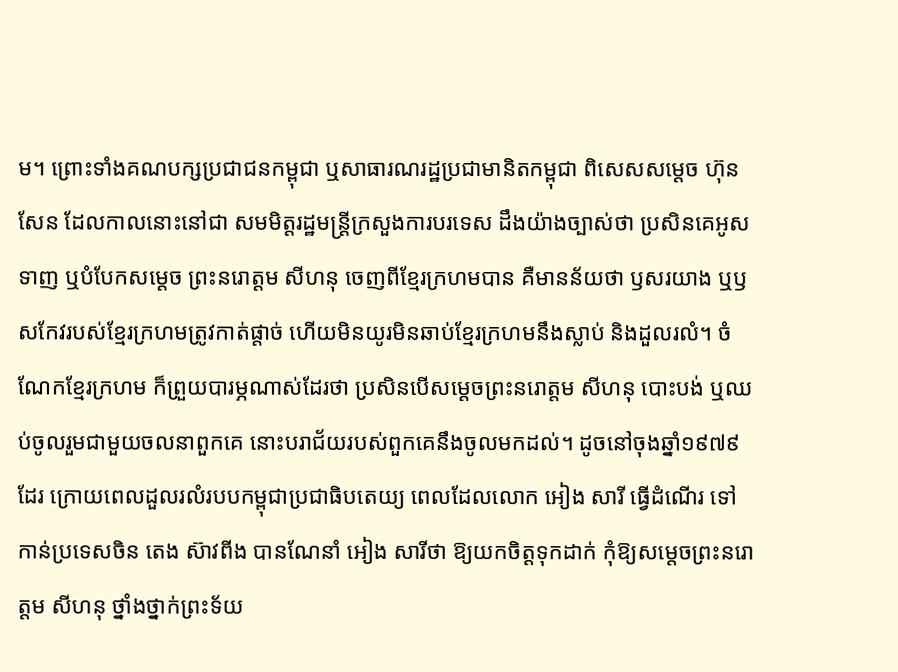ម។ ព្រោះទាំងគណបក្សប្រជាជនកម្ពុជា ឬសាធារណរដ្ឋប្រជាមានិតកម្ពុជា ពិសេសសម្តេច ហ៊ុន សែន ដែលកាលនោះនៅជា សមមិត្តរដ្ឋមន្រ្តីក្រសួងការបរទេស ដឹងយ៉ាងច្បាស់ថា ប្រសិនគេអូសទាញ ឬបំបែកសម្តេច ព្រះនរោត្តម សីហនុ ចេញពីខ្មែរក្រហមបាន គឺមានន័យថា ឫសរយាង ឬឫសកែវរបស់ខ្មែរក្រហមត្រូវកាត់ផ្តាច់ ហើយមិនយូរមិនឆាប់ខ្មែរក្រហមនឹងស្លាប់ និងដួលរលំ។ ចំណែកខ្មែរក្រហម ក៏ព្រួយបារម្ភណាស់ដែរថា ប្រសិនបើសម្តេចព្រះនរោត្តម សីហនុ បោះបង់ ឬឈប់ចូលរួមជាមួយចលនាពួកគេ នោះបរាជ័យរបស់ពួកគេនឹងចូលមកដល់។ ដូចនៅចុងឆ្នាំ១៩៧៩ដែរ ក្រោយពេលដួលរលំរបបកម្ពុជាប្រជាធិបតេយ្យ ពេលដែលលោក អៀង សារី ធ្វើដំណើរ ទៅកាន់ប្រទេសចិន តេង ស៊ាវពីង បានណែនាំ អៀង សារីថា ឱ្យយកចិត្តទុកដាក់ កុំឱ្យសម្តេចព្រះនរោត្តម សីហនុ ថ្នាំងថ្នាក់ព្រះទ័យ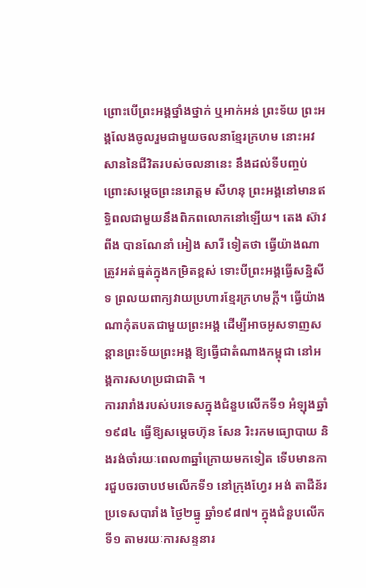ព្រោះបើព្រះអង្គថ្នាំងថ្នាក់ ឬអាក់អន់ ព្រះទ័យ ព្រះអង្គលែងចូលរួមជាមួយចលនាខ្មែរក្រហម នោះអវសាននៃជីវិតរបស់ចលនានេះ នឹងដល់ទីបញ្ចប់ ព្រោះសម្តេចព្រះនរោត្តម សីហនុ ព្រះអង្គនៅមានឥទ្ធិពលជាមួយនឹងពិភពលោកនៅឡើយ។ តេង ស៊ាវពីង បានណែនាំ អៀង សារី ទៀតថា ធ្វើយ៉ាងណាត្រូវអត់ធ្មត់ក្នុងកម្រិតខ្ពស់ ទោះបីព្រះអង្គធ្វើសន្និសីទ ព្រលយពាក្យវាយប្រហារខ្មែរក្រហមក្តី។ ធ្វើយ៉ាងណាកុំតបតជាមួយព្រះអង្គ ដើម្បីអាចអូសទាញសន្តានព្រះទ័យព្រះអង្គ ឱ្យធ្វើជាតំណាងកម្ពុជា នៅអង្គការសហប្រជាជាតិ ។
ការរារាំងរបស់បរទេសក្នុងជំនួបលើកទី១ អំឡុងឆ្នាំ១៩៨៤ ធ្វើឱ្យសម្តេចហ៊ុន សែន រិះរកមធ្យោបាយ និងរង់ចាំរយៈពេល៣ឆ្នាំក្រោយមកទៀត ទើបមានការជួបចរចាបឋមលើកទី១ នៅក្រុងហ្វែរ អង់ តាដឺន័រ ប្រទេសបារាំង ថ្ងៃ២ធ្នូ ឆ្នាំ១៩៨៧។ ក្នុងជំនួបលើកទី១ តាមរយៈការសន្ទនារ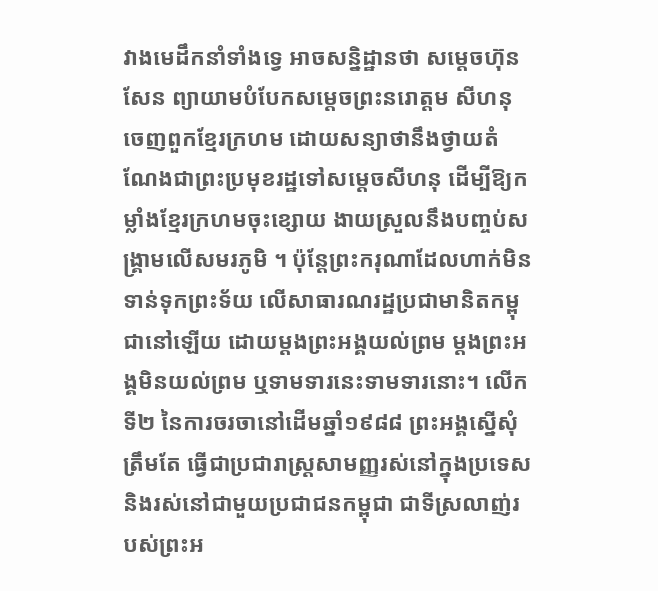វាងមេដឹកនាំទាំងទ្វេ អាចសន្និដ្ឋានថា សម្តេចហ៊ុន សែន ព្យាយាមបំបែកសម្តេចព្រះនរោត្តម សីហនុ ចេញពួកខ្មែរក្រហម ដោយសន្យាថានឹងថ្វាយតំណែងជាព្រះប្រមុខរដ្ឋទៅសម្តេចសីហនុ ដើម្បីឱ្យកម្លាំងខ្មែរក្រហមចុះខ្សោយ ងាយស្រួលនឹងបញ្ចប់សង្រ្គាមលើសមរភូមិ ។ ប៉ុន្តែព្រះករុណាដែលហាក់មិនទាន់ទុកព្រះទ័យ លើសាធារណរដ្ឋប្រជាមានិតកម្ពុជានៅឡើយ ដោយម្តងព្រះអង្គយល់ព្រម ម្តងព្រះអង្គមិនយល់ព្រម ឬទាមទារនេះទាមទារនោះ។ លើកទី២ នៃការចរចានៅដើមឆ្នាំ១៩៨៨ ព្រះអង្គស្នើសុំត្រឹមតែ ធ្វើជាប្រជារាស្រ្តសាមញ្ញរស់នៅក្នុងប្រទេស និងរស់នៅជាមួយប្រជាជនកម្ពុជា ជាទីស្រលាញ់របស់ព្រះអ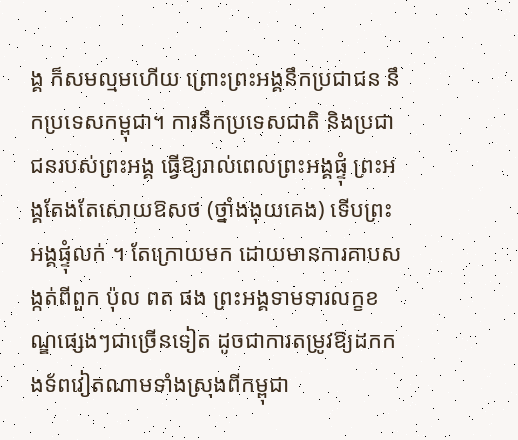ង្គ ក៏សមល្មមហើយ ព្រោះព្រះអង្គនឹកប្រជាជន នឹកប្រទេសកម្ពុជា។ ការនឹកប្រទេសជាតិ និងប្រជាជនរបស់ព្រះអង្គ ធ្វើឱ្យរាល់ពេលព្រះអង្គផ្ទុំ ព្រះអង្គតែងតែសោយឱសថ (ថ្នាំងងុយគេង) ទើបព្រះអង្គផ្ទុំលក់ ។ តែក្រោយមក ដោយមានការគាបសង្កត់ពីពួក ប៉ុល ពត ផង ព្រះអង្គទាមទារលក្ខខណ្ឌផ្សេងៗជាច្រើនទៀត ដូចជាការតម្រូវឱ្យដកកងទ័ពវៀតណាមទាំងស្រុងពីកម្ពុជា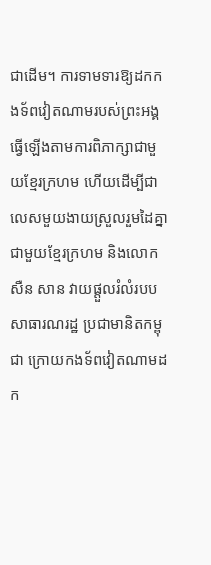ជាដើម។ ការទាមទារឱ្យដកកងទ័ពវៀតណាមរបស់ព្រះអង្គ ធ្វើឡើងតាមការពិភាក្សាជាមួយខ្មែរក្រហម ហើយដើម្បីជាលេសមួយងាយស្រួលរួមដៃគ្នាជាមួយខ្មែរក្រហម និងលោក សឺន សាន វាយផ្ដួលរំលំរបបសាធារណរដ្ឋ ប្រជាមានិតកម្ពុជា ក្រោយកងទ័ពវៀតណាមដក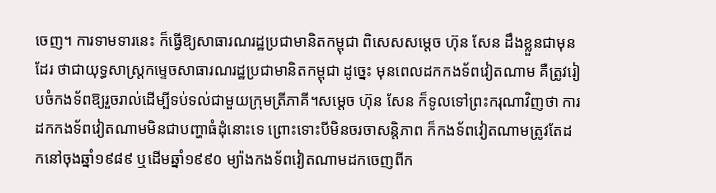ចេញ។ ការទាមទារនេះ ក៏ធ្វើឱ្យសាធារណរដ្ឋប្រជាមានិតកម្ពុជា ពិសេសសម្តេច ហ៊ុន សែន ដឹងខ្លួនជាមុនដែរ ថាជាយុទ្ធសាស្រ្តកម្ទេចសាធារណរដ្ឋប្រជាមានិតកម្ពុជា ដូច្នេះ មុនពេលដកកងទ័ពវៀតណាម គឺត្រូវរៀបចំកងទ័ពឱ្យរួចរាល់ដើម្បីទប់ទល់ជាមួយក្រុមត្រីភាគី។សម្តេច ហ៊ុន សែន ក៏ទូលទៅព្រះករុណាវិញថា ការដកកងទ័ពវៀតណាមមិនជាបញ្ហាធំដុំនោះទេ ព្រោះទោះបីមិនចរចាសន្តិភាព ក៏កងទ័ពវៀតណាមត្រូវតែដកនៅចុងឆ្នាំ១៩៨៩ ឬដើមឆ្នាំ១៩៩០ ម្យ៉ាងកងទ័ពវៀតណាមដកចេញពីក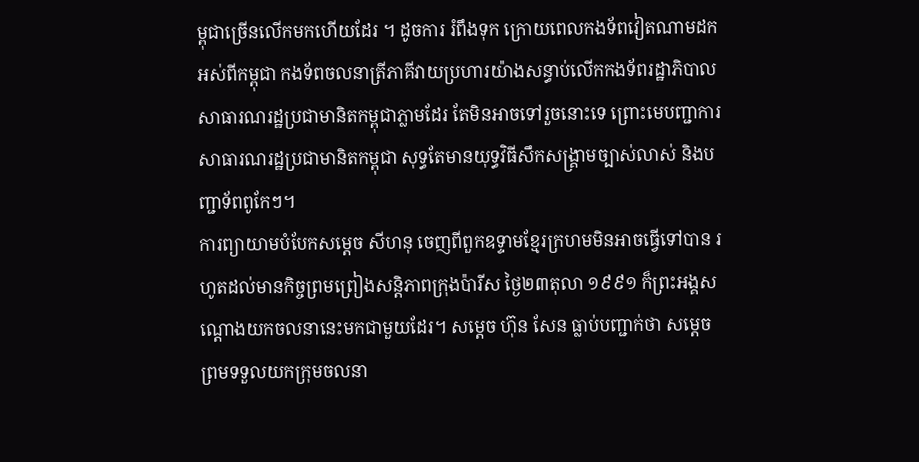ម្ពុជាច្រើនលើកមកហើយដែរ ។ ដូចការ រំពឹងទុក ក្រោយពេលកងទ័ពវៀតណាមដកអស់ពីកម្ពុជា កងទ័ពចលនាត្រីភាគីវាយប្រហារយ៉ាងសន្ធាប់លើកកងទ័ពរដ្ឋាភិបាលសាធារណរដ្ឋប្រជាមានិតកម្ពុជាភ្លាមដែរ តែមិនអាចទៅរួចនោះទេ ព្រោះមេបញ្ជាការសាធារណរដ្ឋប្រជាមានិតកម្ពុជា សុទ្ធតែមានយុទ្ធវិធីសឹកសង្រ្គាមច្បាស់លាស់ និងបញ្ជាទ័ពពូកែៗ។
ការព្យាយាមបំបែកសម្ដេច សីហនុ ចេញពីពួកឧទ្ទាមខ្មែរក្រហមមិនអាចធ្វើទៅបាន រហូតដល់មានកិច្ចព្រមព្រៀងសន្តិភាពក្រុងប៉ារីស ថ្ងៃ២៣តុលា ១៩៩១ ក៏ព្រះអង្គសណ្តោងយកចលនានេះមកជាមួយដែរ។ សម្តេច ហ៊ុន សែន ធ្លាប់បញ្ជាក់ថា សម្តេចព្រមទទួលយកក្រុមចលនា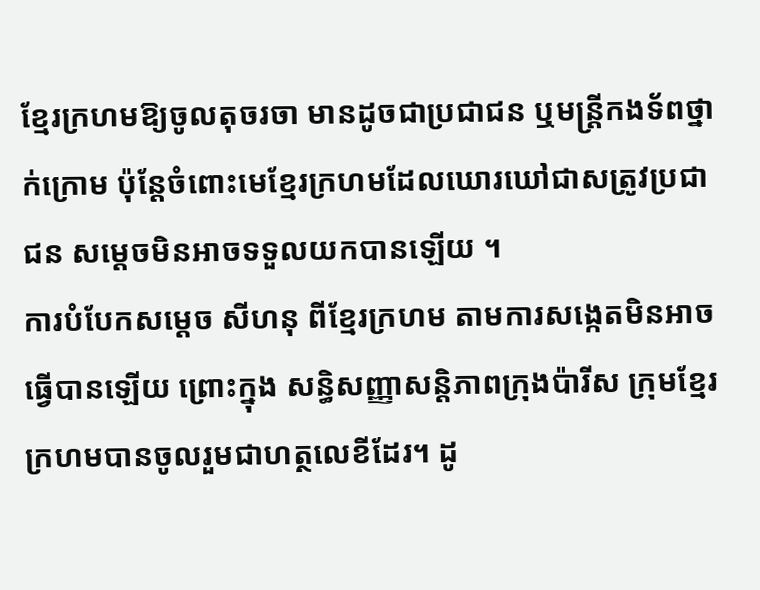ខ្មែរក្រហមឱ្យចូលតុចរចា មានដូចជាប្រជាជន ឬមន្រ្តីកងទ័ពថ្នាក់ក្រោម ប៉ុន្តែចំពោះមេខ្មែរក្រហមដែលឃោរឃៅជាសត្រូវប្រជាជន សម្តេចមិនអាចទទួលយកបានឡើយ ។
ការបំបែកសម្ដេច សីហនុ ពីខ្មែរក្រហម តាមការសង្កេតមិនអាចធ្វើបានឡើយ ព្រោះក្នុង សន្ធិសញ្ញាសន្តិភាពក្រុងប៉ារីស ក្រុមខ្មែរក្រហមបានចូលរួមជាហត្ថលេខីដែរ។ ដូ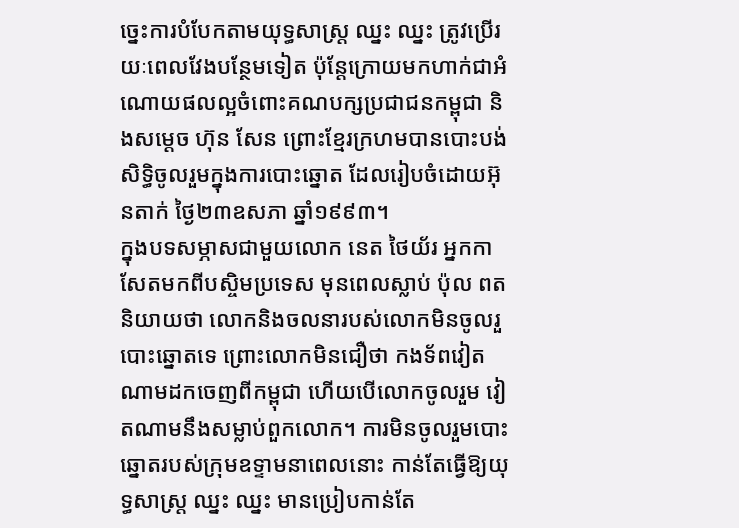ច្នេះការបំបែកតាមយុទ្ធសាស្រ្ត ឈ្នះ ឈ្នះ ត្រូវប្រើរយៈពេលវែងបន្ថែមទៀត ប៉ុន្តែក្រោយមកហាក់ជាអំណោយផលល្អចំពោះគណបក្សប្រជាជនកម្ពុជា និងសម្តេច ហ៊ុន សែន ព្រោះខ្មែរក្រហមបានបោះបង់សិទ្ធិចូលរួមក្នុងការបោះឆ្នោត ដែលរៀបចំដោយអ៊ុនតាក់ ថ្ងៃ២៣ឧសភា ឆ្នាំ១៩៩៣។
ក្នុងបទសម្ភាសជាមួយលោក នេត ថៃយ័រ អ្នកកាសែតមកពីបស្ចិមប្រទេស មុនពេលស្លាប់ ប៉ុល ពត និយាយថា លោកនិងចលនារបស់លោកមិនចូលរួបោះឆ្នោតទេ ព្រោះលោកមិនជឿថា កងទ័ពវៀតណាមដកចេញពីកម្ពុជា ហើយបើលោកចូលរួម វៀតណាមនឹងសម្លាប់ពួកលោក។ ការមិនចូលរួមបោះឆ្នោតរបស់ក្រុមឧទ្ទាមនាពេលនោះ កាន់តែធ្វើឱ្យយុទ្ធសាស្រ្ត ឈ្នះ ឈ្នះ មានប្រៀបកាន់តែ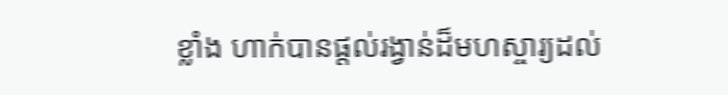ខ្លាំង ហាក់បានផ្តល់រង្វាន់ដ៏មហស្ចារ្យដល់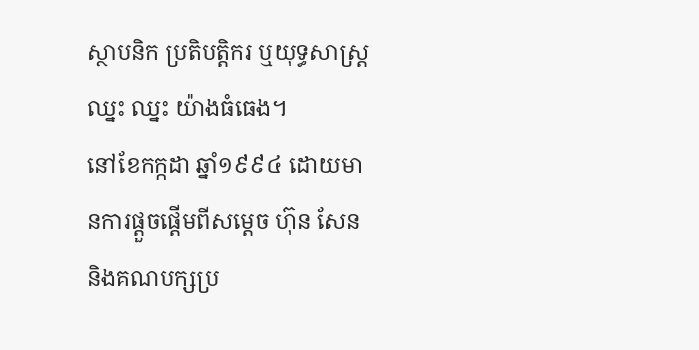ស្ថាបនិក ប្រតិបត្តិករ ឬយុទ្ធសាស្រ្ត ឈ្នះ ឈ្នះ យ៉ាងធំធេង។
នៅខែកក្កដា ឆ្នាំ១៩៩៤ ដោយមានការផ្តួចផ្តើមពីសម្តេច ហ៊ុន សែន និងគណបក្សប្រ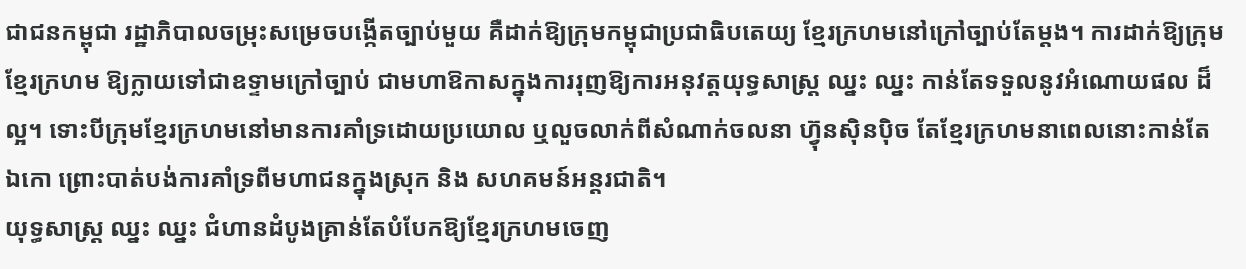ជាជនកម្ពុជា រដ្ឋាភិបាលចម្រុះសម្រេចបង្កើតច្បាប់មួយ គឺដាក់ឱ្យក្រុមកម្ពុជាប្រជាធិបតេយ្យ ខ្មែរក្រហមនៅក្រៅច្បាប់តែម្តង។ ការដាក់ឱ្យក្រុមខ្មែរក្រហម ឱ្យក្លាយទៅជាឧទ្ទាមក្រៅច្បាប់ ជាមហាឱកាសក្នុងការរុញឱ្យការអនុវត្តយុទ្ធសាស្រ្ត ឈ្នះ ឈ្នះ កាន់តែទទួលនូវអំណោយផល ដ៏ល្អ។ ទោះបីក្រុមខ្មែរក្រហមនៅមានការគាំទ្រដោយប្រយោល ឬលួចលាក់ពីសំណាក់ចលនា ហ៊្វុនស៊ិនប៉ិច តែខ្មែរក្រហមនាពេលនោះកាន់តែឯកោ ព្រោះបាត់បង់ការគាំទ្រពីមហាជនក្នុងស្រុក និង សហគមន៍អន្តរជាតិ។
យុទ្ធសាស្រ្ត ឈ្នះ ឈ្នះ ជំហានដំបូងគ្រាន់តែបំបែកឱ្យខ្មែរក្រហមចេញ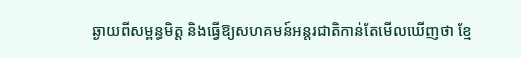ឆ្ងាយពីសម្ពន្ធមិត្ត និងធ្វើឱ្យសហគមន៍អន្តរជាតិកាន់តែមើលឃើញថា ខ្មែ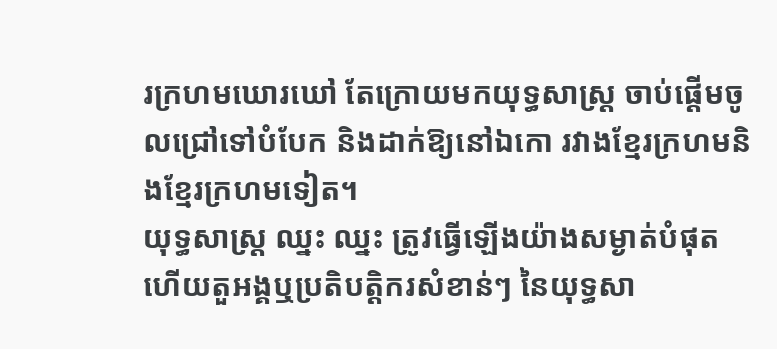រក្រហមឃោរឃៅ តែក្រោយមកយុទ្ធសាស្រ្ត ចាប់ផ្តើមចូលជ្រៅទៅបំបែក និងដាក់ឱ្យនៅឯកោ រវាងខ្មែរក្រហមនិងខ្មែរក្រហមទៀត។
យុទ្ធសាស្រ្ត ឈ្នះ ឈ្នះ ត្រូវធ្វើឡើងយ៉ាងសម្ងាត់បំផុត ហើយតួអង្គឬប្រតិបត្តិករសំខាន់ៗ នៃយុទ្ធសា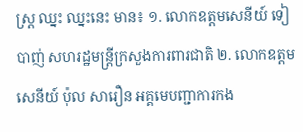ស្រ្ត ឈ្នះ ឈ្នះនេះ មាន៖ ១. លោកឧត្តមសេនីយ៍ ទៀ បាញ់ សហរដ្ឋមន្រ្តីក្រសួងការពារជាតិ ២. លោកឧត្តមសេនីយ៍ ប៉ុល សារឿន អគ្គមេបញ្ជាការកង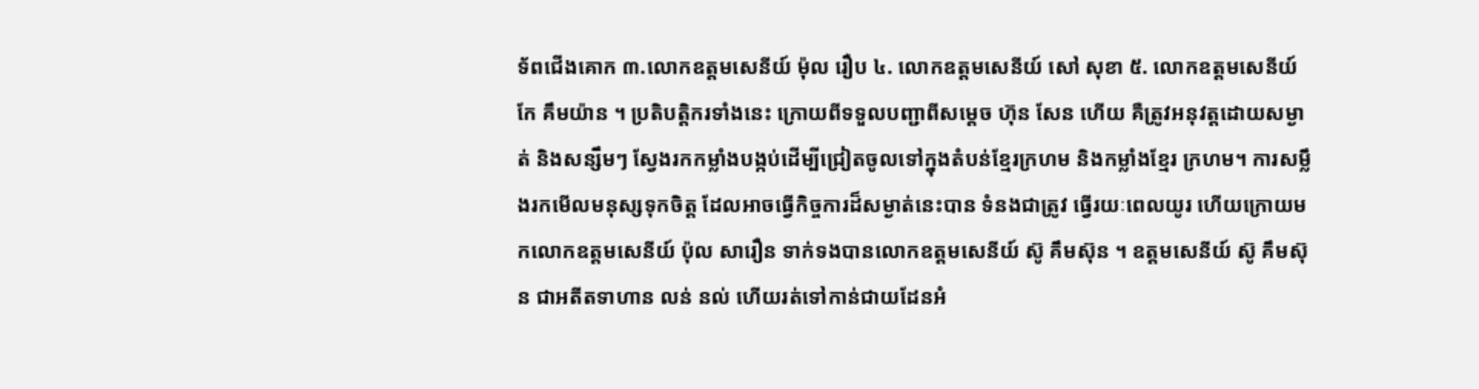ទ័ពជើងគោក ៣.លោកឧត្តមសេនីយ៍ ម៉ុល រឿប ៤. លោកឧត្តមសេនីយ៍ សៅ សុខា ៥. លោកឧត្តមសេនីយ៍ កែ គឹមយ៉ាន ។ ប្រតិបត្តិករទាំងនេះ ក្រោយពីទទួលបញ្ជាពីសម្តេច ហ៊ុន សែន ហើយ គឺត្រូវអនុវត្តដោយសម្ងាត់ និងសន្សឹមៗ ស្វែងរកកម្លាំងបង្កប់ដើម្បីជ្រៀតចូលទៅក្នុងតំបន់ខ្មែរក្រហម និងកម្លាំងខ្មែរ ក្រហម។ ការសម្លឹងរកមើលមនុស្សទុកចិត្ត ដែលអាចធ្វើកិច្ចការដ៏សម្ងាត់នេះបាន ទំនងជាត្រូវ ធ្វើរយៈពេលយូរ ហើយក្រោយមកលោកឧត្តមសេនីយ៍ ប៉ុល សារឿន ទាក់ទងបានលោកឧត្តមសេនីយ៍ ស៊ូ គឹមស៊ុន ។ ឧត្តមសេនីយ៍ ស៊ូ គឹមស៊ុន ជាអតីតទាហាន លន់ នល់ ហើយរត់ទៅកាន់ជាយដែនអំ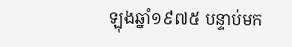ឡុងឆ្នាំ១៩៧៥ បន្ទាប់មក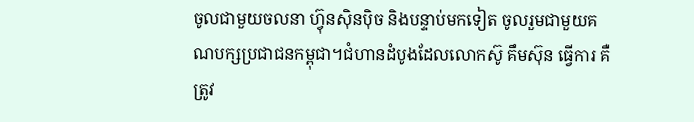ចូលជាមួយចលនា ហ៊្វុនស៊ិនប៉ិច និងបន្ទាប់មកទៀត ចូលរួមជាមួយគណបក្សប្រជាជនកម្ពុជា។ជំហានដំបូងដែលលោកស៊ូ គឹមស៊ុន ធ្វើការ គឺត្រូវ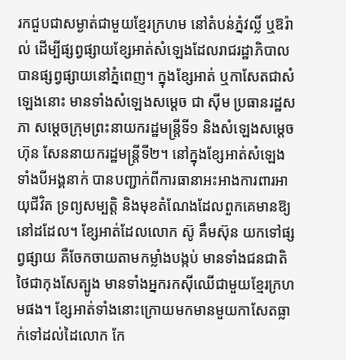រកជួបជាសម្ងាត់ជាមួយខ្មែរក្រហម នៅតំបន់ភ្នំវល្លិ៍ ឬឱរ៉ាល់ ដើម្បីផ្សព្វផ្សាយខ្សែអាត់សំឡេងដែលរាជរដ្ឋាភិបាលបានផ្សព្វផ្សាយនៅភ្នំពេញ។ ក្នុងខ្សែអាត់ ឬកាសែតជាសំឡេងនោះ មានទាំងសំឡេងសម្តេច ជា ស៊ីម ប្រធានរដ្ឋសភា សម្តេចក្រុមព្រះនាយករដ្ឋមន្រ្តីទី១ និងសំឡេងសម្តេចហ៊ុន សែននាយករដ្ឋមន្រ្តីទី២។ នៅក្នុងខ្សែអាត់សំឡេងទាំងបីអង្គនាក់ បានបញ្ជាក់ពីការធានាអះអាងការពារអាយុជីវិត ទ្រព្យសម្បត្តិ និងមុខតំណែងដែលពួកគេមានឱ្យនៅដដែល។ ខ្សែអាត់ដែលលោក ស៊ូ គឹមស៊ុន យកទៅផ្សព្វផ្សាយ គឺចែកចាយតាមកម្លាំងបង្កប់ មានទាំងជនជាតិថៃជាកុងសែត្បូង មានទាំងអ្នករកស៊ីឈើជាមួយខ្មែរក្រហមផង។ ខ្សែអាត់ទាំងនោះក្រោយមកមានមួយកាសែតធ្លាក់ទៅដល់ដៃលោក កែ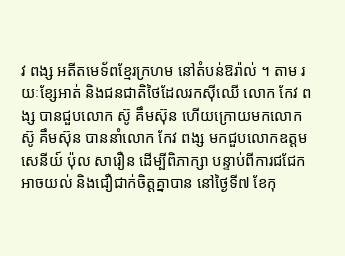វ ពង្ស អតីតមេទ័ពខ្មែរក្រហម នៅតំបន់ឱរ៉ាល់ ។ តាម រយៈខ្សែអាត់ និងជនជាតិថៃដែលរកស៊ីឈើ លោក កែវ ពង្ស បានជួបលោក ស៊ូ គឹមស៊ុន ហើយក្រោយមកលោក ស៊ូ គឹមស៊ុន បាននាំលោក កែវ ពង្ស មកជួបលោកឧត្តមសេនីយ៍ ប៉ុល សារឿន ដើម្បីពិភាក្សា បន្ទាប់ពីការជជែកអាចយល់ និងជឿជាក់ចិត្តគ្នាបាន នៅថ្ងៃទី៧ ខែកុ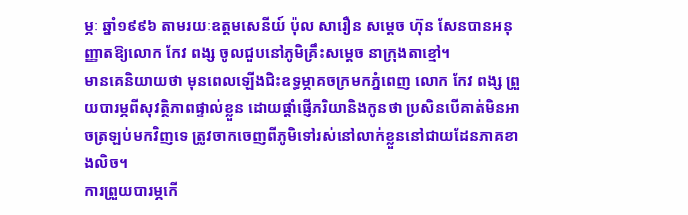ម្ភៈ ឆ្នាំ១៩៩៦ តាមរយៈឧត្តមសេនីយ៍ ប៉ុល សារឿន សម្តេច ហ៊ុន សែនបានអនុញ្ញាតឱ្យលោក កែវ ពង្ស ចូលជួបនៅភូមិគ្រឹះសម្តេច នាក្រុងតាខ្មៅ។
មានគេនិយាយថា មុនពេលឡើងជិះឧទ្ធម្ភាគចក្រមកភ្នំពេញ លោក កែវ ពង្ស ព្រួយបារម្ភពីសុវត្ថិភាពផ្ទាល់ខ្លួន ដោយផ្តាំផ្ញើភរិយានិងកូនថា ប្រសិនបើគាត់មិនអាចត្រឡប់មកវិញទេ ត្រូវចាកចេញពីភូមិទៅរស់នៅលាក់ខ្លួននៅជាយដែនភាគខាងលិច។
ការព្រួយបារម្ភកើ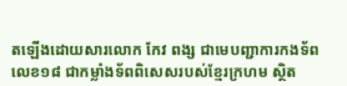តឡើងដោយសារលោក កែវ ពង្ស ជាមេបញ្ជាការកងទ័ពលេខ១៨ ជាកម្លាំងទ័ពពិសេសរបស់ខ្មែរក្រហម ស្ថិត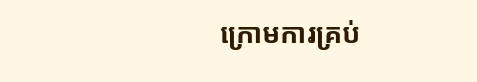ក្រោមការគ្រប់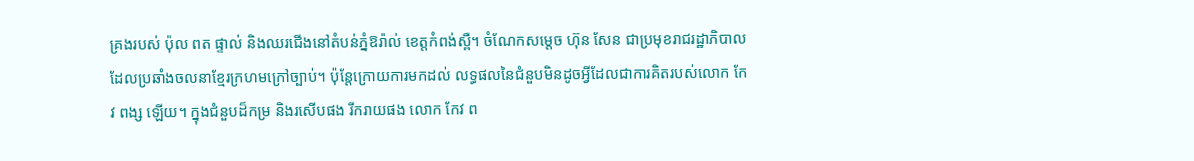គ្រងរបស់ ប៉ុល ពត ផ្ទាល់ និងឈរជើងនៅតំបន់ភ្នំឱរ៉ាល់ ខេត្តកំពង់ស្ពឺ។ ចំណែកសម្តេច ហ៊ុន សែន ជាប្រមុខរាជរដ្ឋាភិបាល ដែលប្រឆាំងចលនាខ្មែរក្រហមក្រៅច្បាប់។ ប៉ុន្តែក្រោយការមកដល់ លទ្ធផលនៃជំនួបមិនដូចអ្វីដែលជាការគិតរបស់លោក កែវ ពង្ស ឡើយ។ ក្នុងជំនួបដ៏កម្រ និងរសើបផង រីករាយផង លោក កែវ ព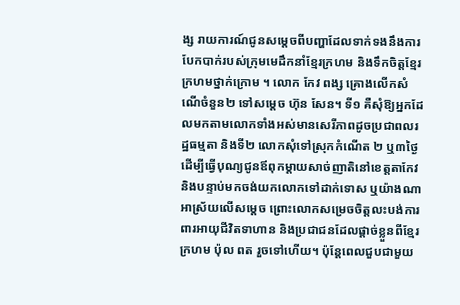ង្ស រាយការណ៍ជូនសម្តេចពីបញ្ហាដែលទាក់ទងនឹងការបែកបាក់របស់ក្រុមមេដឹកនាំខ្មែរក្រហម និងទឹកចិត្តខ្មែរក្រហមថ្នាក់ក្រោម ។ លោក កែវ ពង្ស គ្រោងលើកសំណើចំនួន២ ទៅសម្តេច ហ៊ុន សែន។ ទី១ គឺសុំឱ្យអ្នកដែលមកតាមលោកទាំងអស់មានសេរីភាពដូចប្រជាពលរដ្ឋធម្មតា និងទី២ លោកសុំទៅស្រុកកំណើត ២ ឬ៣ថ្ងៃ ដើម្បីធ្វើបុណ្យជូនឪពុកម្តាយសាច់ញាតិនៅខេត្តតាកែវ និងបន្ទាប់មកចង់យកលោកទៅដាក់ទោស ឬយ៉ាងណាអាស្រ័យលើសម្ដេច ព្រោះលោកសម្រេចចិត្តលះបង់ការពារអាយុជីវិតទាហាន និងប្រជាជនដែលផ្តាច់ខ្លួនពីខ្មែរក្រហម ប៉ុល ពត រួចទៅហើយ។ ប៉ុន្តែពេលជួបជាមួយ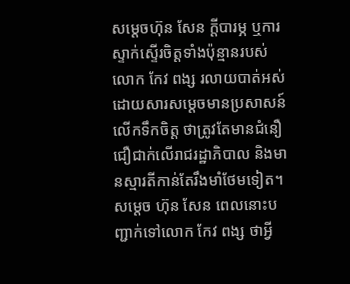សម្តេចហ៊ុន សែន ក្តីបារម្ភ ឬការស្ទាក់ស្ទើរចិត្តទាំងប៉ុន្មានរបស់លោក កែវ ពង្ស រលាយបាត់អស់ ដោយសារសម្តេចមានប្រសាសន៍លើកទឹកចិត្ត ថាត្រូវតែមានជំនឿជឿជាក់លើរាជរដ្ឋាភិបាល និងមានស្មារតីកាន់តែរឹងមាំថែមទៀត។
សម្តេច ហ៊ុន សែន ពេលនោះបញ្ជាក់ទៅលោក កែវ ពង្ស ថាអ្វី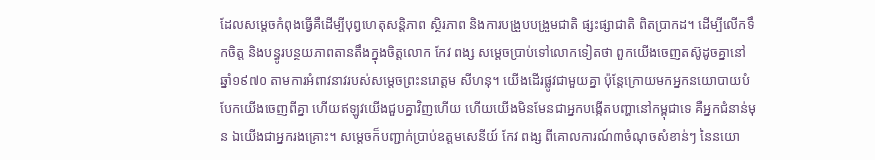ដែលសម្តេចកំពុងធ្វើគឺដើម្បីបុព្វហេតុសន្តិភាព ស្ថិរភាព និងការបង្រួបបង្រួមជាតិ ផ្សះផ្សាជាតិ ពិតប្រាកដ។ ដើម្បីលើកទឹកចិត្ត និងបន្ធូរបន្ថយភាពតានតឹងក្នុងចិត្តលោក កែវ ពង្ស សម្តេចប្រាប់ទៅលោកទៀតថា ពួកយើងចេញតស៊ូដូចគ្នានៅឆ្នាំ១៩៧០ តាមការអំពាវនាវរបស់សម្តេចព្រះនរោត្តម សីហនុ។ យើងដើរផ្លូវជាមួយគ្នា ប៉ុន្តែក្រោយមកអ្នកនយោបាយបំបែកយើងចេញពីគ្នា ហើយឥឡូវយើងជួបគ្នាវិញហើយ ហើយយើងមិនមែនជាអ្នកបង្កើតបញ្ហានៅកម្ពុជាទេ គឺអ្នកជំនាន់មុន ឯយើងជាអ្នករងគ្រោះ។ សម្តេចក៏បញ្ជាក់ប្រាប់ឧត្តមសេនីយ៍ កែវ ពង្ស ពីគោលការណ៍៣ចំណុចសំខាន់ៗ នៃនយោ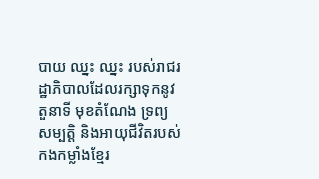បាយ ឈ្នះ ឈ្នះ របស់រាជរដ្ឋាភិបាលដែលរក្សាទុកនូវតួនាទី មុខតំណែង ទ្រព្យសម្បត្តិ និងអាយុជីវិតរបស់កងកម្លាំងខ្មែរ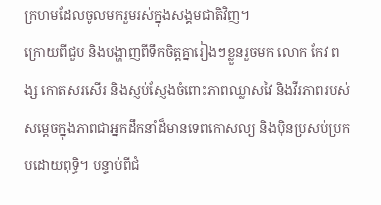ក្រហមដែលចូលមករួមរស់ក្នុងសង្គមជាតិវិញ។
ក្រោយពីជួប និងបង្ហាញពីទឹកចិត្តគ្នារៀងៗខ្លួនរួចមក លោក កែវ ពង្ស កោតសរសើរ និងស្ញប់ស្ញែងចំពោះភាពឈ្លាសវៃ និងវីរភាពរបស់សម្តេចក្នុងភាពជាអ្នកដឹកនាំដ៏មានទេពកោសល្យ និងប៉ិនប្រសប់ប្រកបដោយពុទ្ធិ។ បន្ទាប់ពីជំ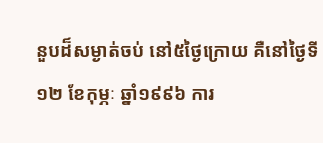នួបដ៏សម្ងាត់ចប់ នៅ៥ថ្ងៃក្រោយ គឺនៅថ្ងៃទី១២ ខែកុម្ភៈ ឆ្នាំ១៩៩៦ ការ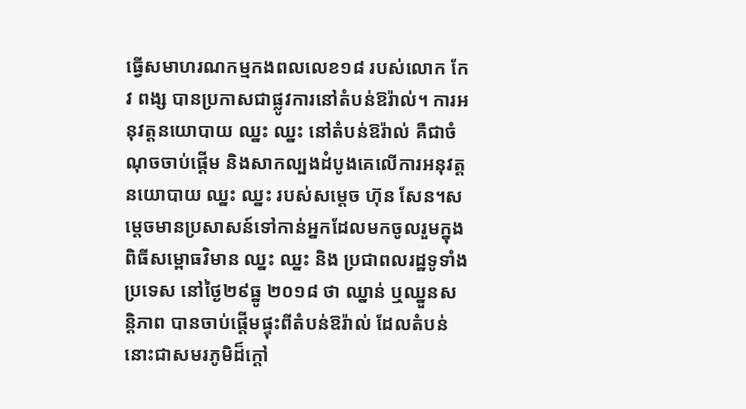ធ្វើសមាហរណកម្មកងពលលេខ១៨ របស់លោក កែវ ពង្ស បានប្រកាសជាផ្លូវការនៅតំបន់ឱរ៉ាល់។ ការអនុវត្តនយោបាយ ឈ្នះ ឈ្នះ នៅតំបន់ឱរ៉ាល់ គឺជាចំណុចចាប់ផ្តើម និងសាកល្បងដំបូងគេលើការអនុវត្តនយោបាយ ឈ្នះ ឈ្នះ របស់សម្តេច ហ៊ុន សែន។សម្តេចមានប្រសាសន៍ទៅកាន់អ្នកដែលមកចូលរួមក្នុងពិធីសម្ពោធវិមាន ឈ្នះ ឈ្នះ និង ប្រជាពលរដ្ឋទូទាំងប្រទេស នៅថ្ងៃ២៩ធ្នូ ២០១៨ ថា ឈ្នាន់ ឬឈ្នួនសន្តិភាព បានចាប់ផ្តើមផ្ទុះពីតំបន់ឱរ៉ាល់ ដែលតំបន់នោះជាសមរភូមិដ៏ក្តៅ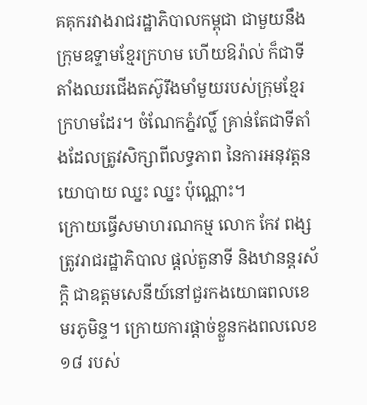គគុករវាងរាជរដ្ឋាភិបាលកម្ពុជា ជាមួយនឹងក្រុមឧទ្ទាមខ្មែរក្រហម ហើយឱរ៉ាល់ ក៏ជាទីតាំងឈរជើងតស៊ូរឹងមាំមួយរបស់ក្រុមខ្មែរក្រហមដែរ។ ចំណែកភ្នំវល្លិ៍ គ្រាន់តែជាទីតាំងដែលត្រូវសិក្សាពីលទ្ធភាព នៃការអនុវត្តនយោបាយ ឈ្នះ ឈ្នះ ប៉ុណ្ណោះ។
ក្រោយធ្វើសមាហរណកម្ម លោក កែវ ពង្ស ត្រូវរាជរដ្ឋាភិបាល ផ្តល់តួនាទី និងឋានន្តរស័ក្តិ ជាឧត្តមសេនីយ៍នៅជួរកងយោធពលខេមរភូមិន្ទ។ ក្រោយការផ្តាច់ខ្លួនកងពលលេខ១៨ របស់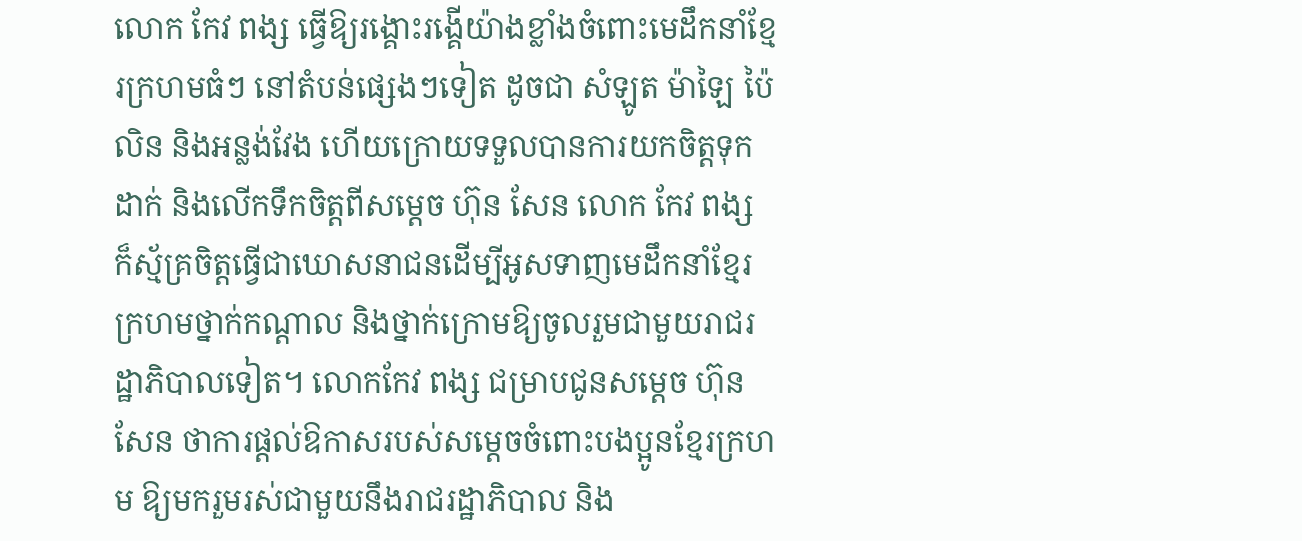លោក កែវ ពង្ស ធ្វើឱ្យរង្គោះរង្គើយ៉ាងខ្លាំងចំពោះមេដឹកនាំខ្មែរក្រហមធំៗ នៅតំបន់ផ្សេងៗទៀត ដូចជា សំឡូត ម៉ាឡៃ ប៉ៃលិន និងអន្លង់វែង ហើយក្រោយទទួលបានការយកចិត្តទុកដាក់ និងលើកទឹកចិត្តពីសម្តេច ហ៊ុន សែន លោក កែវ ពង្ស ក៏ស្ម័គ្រចិត្តធ្វើជាឃោសនាជនដើម្បីអូសទាញមេដឹកនាំខ្មែរក្រហមថ្នាក់កណ្តាល និងថ្នាក់ក្រោមឱ្យចូលរួមជាមួយរាជរដ្ឋាភិបាលទៀត។ លោកកែវ ពង្ស ជម្រាបជូនសម្តេច ហ៊ុន សែន ថាការផ្តល់ឱកាសរបស់សម្តេចចំពោះបងប្អូនខ្មែរក្រហម ឱ្យមករួមរស់ជាមួយនឹងរាជរដ្ឋាភិបាល និង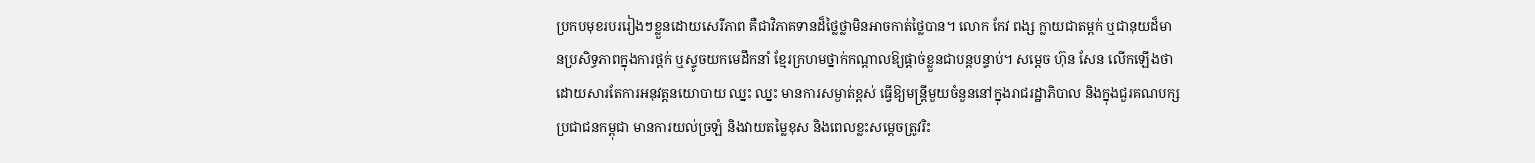ប្រកបមុខរបររៀងៗខ្លួនដោយសេរីភាព គឺជាវិភាគទានដ៏ថ្លៃថ្លាមិនអាចកាត់ថ្លៃបាន។ លោក កែវ ពង្ស ក្លាយជាតម្ពក់ ឬជានុយដ៏មានប្រសិទ្ធភាពក្នុងការថ្ពក់ ឬស្ទូចយកមេដឹកនាំ ខ្មែរក្រហមថ្នាក់កណ្តាលឱ្យផ្តាច់ខ្លួនជាបន្តបន្ទាប់។ សម្តេច ហ៊ុន សែន លើកឡើងថា ដោយសារតែការអនុវត្តនយោបាយ ឈ្នះ ឈ្នះ មានការសម្ងាត់ខ្ពស់ ធ្វើឱ្យមន្ត្រីមួយចំនួននៅក្នុងរាជរដ្ឋាភិបាល និងក្នុងជួរគណបក្សប្រជាជនកម្ពុជា មានការយល់ច្រឡំ និងវាយតម្លៃខុស និងពេលខ្លះសម្តេចត្រូវរិះ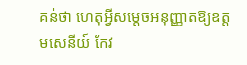គន់ថា ហេតុអ្វីសម្តេចអនុញ្ញាតឱ្យឧត្តមសេនីយ៍ កែវ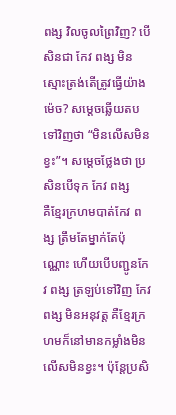ពង្ស វិលចូលព្រៃវិញ? បើសិនជា កែវ ពង្ស មិនស្មោះត្រង់តើត្រូវធ្វើយ៉ាងម៉េច? សម្ដេចឆ្លើយតបទៅវិញថា “មិនលើសមិនខ្វះ”។ សម្ដេចថ្លែងថា ប្រសិនបើទុក កែវ ពង្ស
គឺខ្មែរក្រហមបាត់កែវ ពង្ស ត្រឹមតែម្នាក់តែប៉ុណ្ណោះ ហើយបើបញ្ជូនកែវ ពង្ស ត្រឡប់ទៅវិញ កែវ ពង្ស មិនអនុវត្ត គឺខ្មែរក្រហមក៏នៅមានកម្លាំងមិនលើសមិនខ្វះ។ ប៉ុន្តែប្រសិ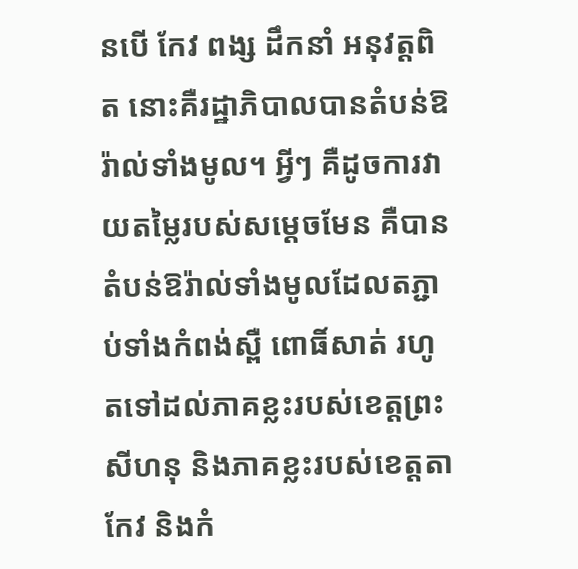នបើ កែវ ពង្ស ដឹកនាំ អនុវត្តពិត នោះគឺរដ្ឋាភិបាលបានតំបន់ឱរ៉ាល់ទាំងមូល។ អ្វីៗ គឺដូចការវាយតម្លៃរបស់សម្ដេចមែន គឺបានតំបន់ឱរ៉ាល់ទាំងមូលដែលតភ្ជាប់ទាំងកំពង់ស្ពឺ ពោធិ៍សាត់ រហូតទៅដល់ភាគខ្លះរបស់ខេត្តព្រះសីហនុ និងភាគខ្លះរបស់ខេត្តតាកែវ និងកំ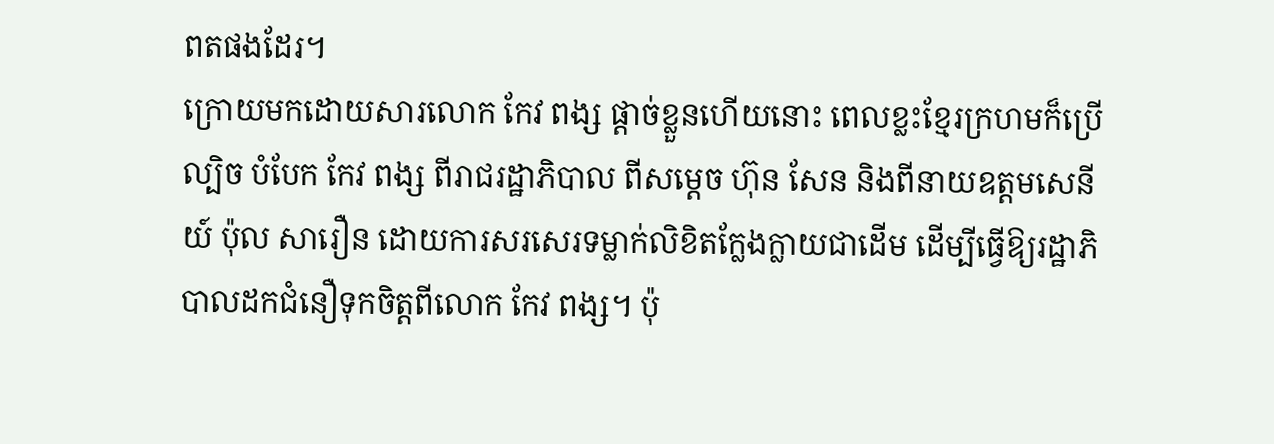ពតផងដែរ។
ក្រោយមកដោយសារលោក កែវ ពង្ស ផ្តាច់ខ្លួនហើយនោះ ពេលខ្លះខ្មែរក្រហមក៏ប្រើល្បិច បំបែក កែវ ពង្ស ពីរាជរដ្ឋាភិបាល ពីសម្តេច ហ៊ុន សែន និងពីនាយឧត្តមសេនីយ៍ ប៉ុល សារឿន ដោយការសរសេរទម្លាក់លិខិតក្លែងក្លាយជាដើម ដើម្បីធ្វើឱ្យរដ្ឋាភិបាលដកជំនឿទុកចិត្តពីលោក កែវ ពង្ស។ ប៉ុ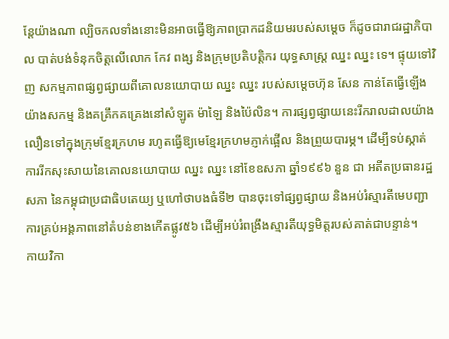ន្ដែយ៉ាងណា ល្បិចកលទាំងនោះមិនអាចធ្វើឱ្យភាពប្រាកដនិយមរបស់សម្តេច ក៏ដូចជារាជរដ្ឋាភិបាល បាត់បង់ទំនុកចិត្តលើលោក កែវ ពង្ស និងក្រុមប្រតិបត្តិករ យុទ្ធសាស្រ្ត ឈ្នះ ឈ្នះ ទេ។ ផ្ទុយទៅវិញ សកម្មភាពផ្សព្វផ្សាយពីគោលនយោបាយ ឈ្នះ ឈ្នះ របស់សម្តេចហ៊ុន សែន កាន់តែធ្វើឡើងយ៉ាងសកម្ម និងគគ្រឹកគគ្រេងនៅសំឡូត ម៉ាឡៃ និងប៉ៃលិន។ ការផ្សព្វផ្សាយនេះរីករាលដាលយ៉ាងលឿនទៅក្នុងក្រុមខ្មែរក្រហម រហូតធ្វើឱ្យមេខ្មែរក្រហមភ្ញាក់ផ្អើល និងព្រួយបារម្ភ។ ដើម្បីទប់ស្កាត់ការរីកសុះសាយនៃគោលនយោបាយ ឈ្នះ ឈ្នះ នៅខែឧសភា ឆ្នាំ១៩៩៦ នួន ជា អតីតប្រធានរដ្ឋសភា នៃកម្ពុជាប្រជាធិបតេយ្យ ឬហៅថាបងធំទី២ បានចុះទៅផ្សព្វផ្សាយ និងអប់រំស្មារតីមេបញ្ជាការគ្រប់អង្គភាពនៅតំបន់ខាងកើតផ្លូវ៥៦ ដើម្បីអប់រំពង្រឹងស្មារតីយុទ្ធមិត្តរបស់គាត់ជាបន្ទាន់។
កាយវិកា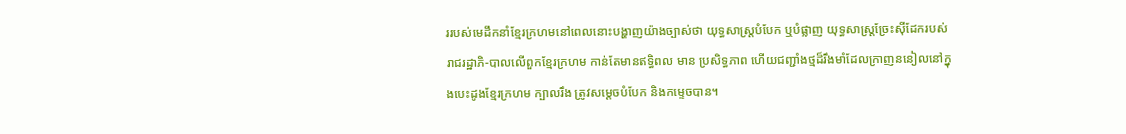ររបស់មេដឹកនាំខ្មែរក្រហមនៅពេលនោះបង្ហាញយ៉ាងច្បាស់ថា យុទ្ធសាស្រ្តបំបែក ឬបំផ្លាញ យុទ្ធសាស្រ្តច្រែះស៊ីដែករបស់រាជរដ្ឋាភិ-បាលលើពួកខ្មែរក្រហម កាន់តែមានឥទ្ធិពល មាន ប្រសិទ្ធភាព ហើយជញ្ជាំងថ្មដ៏រឹងមាំដែលក្រាញននៀលនៅក្នុងបេះដូងខ្មែរក្រហម ក្បាលរឹង ត្រូវសម្តេចបំបែក និងកម្ទេចបាន។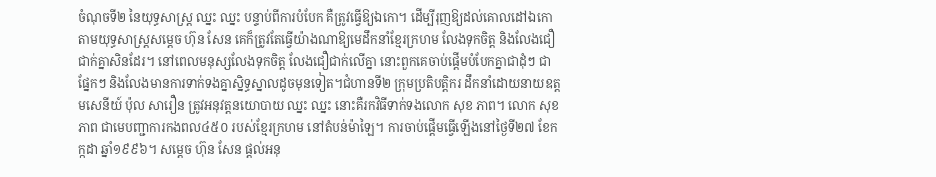ចំណុចទី២ នៃយុទ្ធសាស្រ្ត ឈ្នះ ឈ្នះ បន្ទាប់ពីការបំបែក គឺត្រូវធ្វើឱ្យឯកោ។ ដើម្បីរុញឱ្យដល់គោលដៅឯកោតាមយុទ្ធសាស្រ្តសម្តេច ហ៊ុន សែន គេក៏ត្រូវតែធ្វើយ៉ាងណាឱ្យមេដឹកនាំខ្មែរក្រហម លែងទុកចិត្ត និងលែងជឿជាក់គ្នាសិនដែរ។ នៅពេលមនុស្សលែងទុកចិត្ត លែងជឿជាក់លើគ្នា នោះពួកគេចាប់ផ្តើមបំបែកគ្នាជាដុំៗ ជាផ្នែកៗ និងលែងមានការទាក់ទងគ្នាស្និទ្ធស្នាលដូចមុនទៀត។ជំហានទី២ ក្រុមប្រតិបត្តិករ ដឹកនាំដោយនាយឧត្តមសេនីយ៍ ប៉ុល សារឿន ត្រូវអនុវត្តនយោបាយ ឈ្នះ ឈ្នះ នោះគឺរកវិធីទាក់ទងលោក សុខ ភាព។ លោក សុខ ភាព ជាមេបញ្ជាការកងពល៤៥០ របស់ខ្មែរក្រហម នៅតំបន់ម៉ាឡៃ។ ការចាប់ផ្តើមធ្វើឡើងនៅថ្ងៃទី២៧ ខែកក្កដា ឆ្នាំ១៩៩៦។ សម្តេច ហ៊ុន សែន ផ្តល់អនុ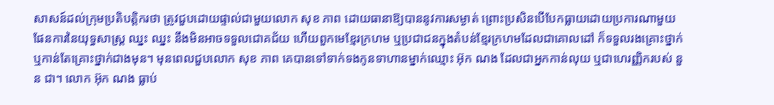សាសន៍ដល់ក្រុមប្រតិបត្តិករថា ត្រូវជួបដោយផ្ទាល់ជាមួយលោក សុខ ភាព ដោយធានាឱ្យបាននូវការសម្ងាត់ ព្រោះប្រសិនបើបែកធ្លាយដោយប្រការណាមួយ ផែនការនៃយុទ្ធសាស្រ្ត ឈ្នះ ឈ្នះ នឹងមិនអាចទទួលជោគជ័យ ហើយពួកមេខ្មែរក្រហម ឬប្រជាជនក្នុងតំបន់ខ្មែរក្រហមដែលជាគោលដៅ ក៏ទទួលរងគ្រោះថ្នាក់ ឬកាន់តែគ្រោះថ្នាក់ជាងមុន។ មុនពេលជួបលោក សុខ ភាព គេបានទៅទាក់ទងកូនទាហានម្នាក់ឈ្មោះ អ៊ុក ណង ដែលជាអ្នកកាន់លុយ ឬជាហេរញ្ញិករបស់ នួន ជា។ លោក អ៊ុក ណង ធ្លាប់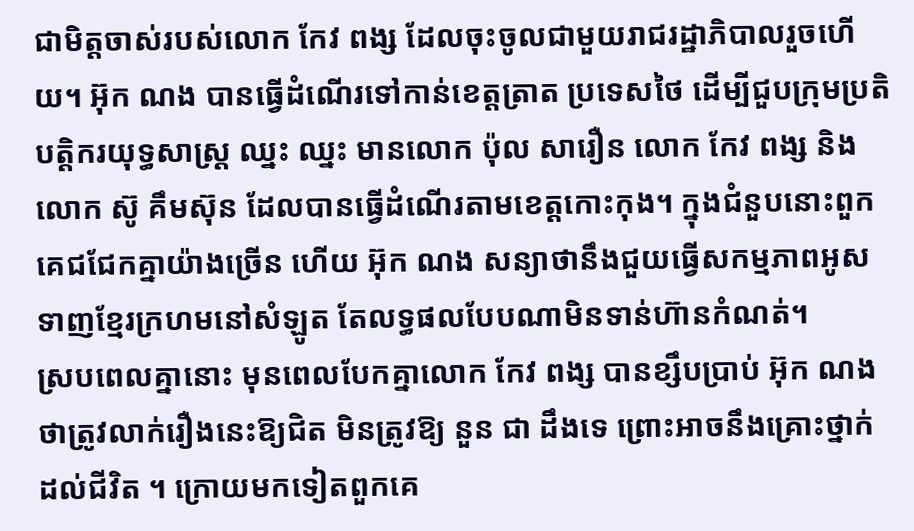ជាមិត្តចាស់របស់លោក កែវ ពង្ស ដែលចុះចូលជាមួយរាជរដ្ឋាភិបាលរួចហើយ។ អ៊ុក ណង បានធ្វើដំណើរទៅកាន់ខេត្តត្រាត ប្រទេសថៃ ដើម្បីជួបក្រុមប្រតិបត្តិករយុទ្ធសាស្រ្ត ឈ្នះ ឈ្នះ មានលោក ប៉ុល សារឿន លោក កែវ ពង្ស និងលោក ស៊ូ គឹមស៊ុន ដែលបានធ្វើដំណើរតាមខេត្តកោះកុង។ ក្នុងជំនួបនោះពួកគេជជែកគ្នាយ៉ាងច្រើន ហើយ អ៊ុក ណង សន្យាថានឹងជួយធ្វើសកម្មភាពអូសទាញខ្មែរក្រហមនៅសំឡូត តែលទ្ធផលបែបណាមិនទាន់ហ៊ានកំណត់។
ស្របពេលគ្នានោះ មុនពេលបែកគ្នាលោក កែវ ពង្ស បានខ្សឹបប្រាប់ អ៊ុក ណង ថាត្រូវលាក់រឿងនេះឱ្យជិត មិនត្រូវឱ្យ នួន ជា ដឹងទេ ព្រោះអាចនឹងគ្រោះថ្នាក់ដល់ជីវិត ។ ក្រោយមកទៀតពួកគេ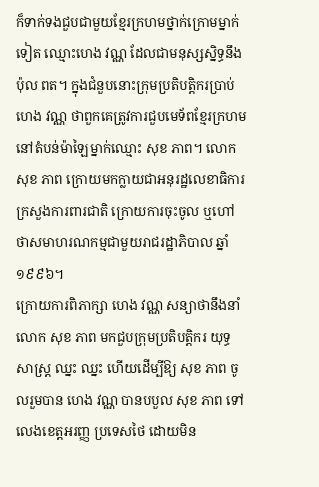ក៏ទាក់ទងជួបជាមួយខ្មែរក្រហមថ្នាក់ក្រោមម្នាក់ទៀត ឈ្មោះហេង វណ្ណ ដែលជាមនុស្សស្និទ្ធនឹង ប៉ុល ពត។ ក្នុងជំនួបនោះក្រុមប្រតិបត្តិករប្រាប់ ហេង វណ្ណ ថាពួកគេត្រូវការជួបមេទ័ពខ្មែរក្រហមនៅតំបន់ម៉ាឡៃម្នាក់ឈ្មោះ សុខ ភាព។ លោក សុខ ភាព ក្រោយមកក្លាយជាអនុរដ្ឋលេខាធិការក្រសួងការពារជាតិ ក្រោយការចុះចូល ឬហៅថាសមាហរណកម្មជាមួយរាជរដ្ឋាភិបាល ឆ្នាំ១៩៩៦។
ក្រោយការពិភាក្សា ហេង វណ្ណ សន្យាថានឹងនាំលោក សុខ ភាព មកជួបក្រុមប្រតិបត្តិករ យុទ្ធសាស្រ្ត ឈ្នះ ឈ្នះ ហើយដើម្បីឱ្យ សុខ ភាព ចូលរួមបាន ហេង វណ្ណ បានបបួល សុខ ភាព ទៅលេងខេត្តអរញ្ញ ប្រទេសថៃ ដោយមិន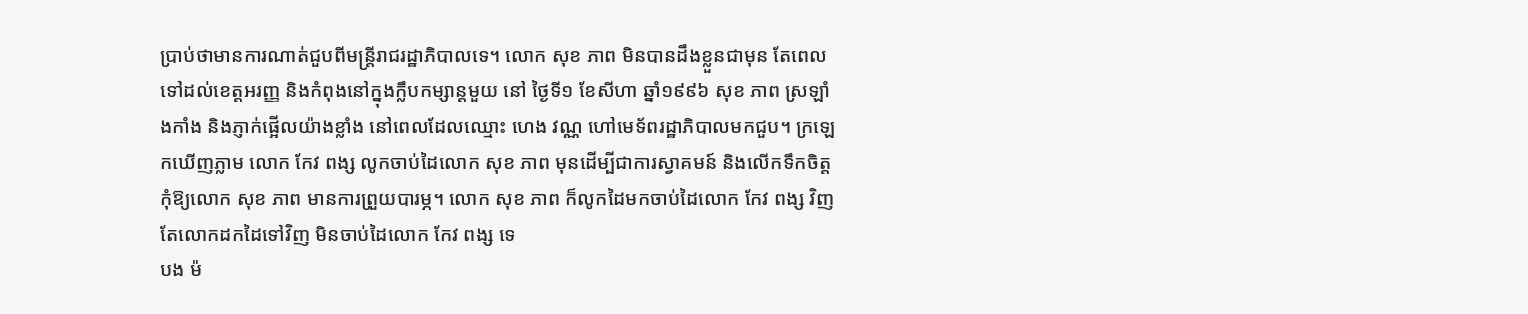ប្រាប់ថាមានការណាត់ជួបពីមន្រ្តីរាជរដ្ឋាភិបាលទេ។ លោក សុខ ភាព មិនបានដឹងខ្លួនជាមុន តែពេលទៅដល់ខេត្តអរញ្ញ និងកំពុងនៅក្នុងក្លឹបកម្សាន្តមួយ នៅ ថ្ងៃទី១ ខែសីហា ឆ្នាំ១៩៩៦ សុខ ភាព ស្រឡាំងកាំង និងភ្ញាក់ផ្អើលយ៉ាងខ្លាំង នៅពេលដែលឈ្មោះ ហេង វណ្ណ ហៅមេទ័ពរដ្ឋាភិបាលមកជួប។ ក្រឡេកឃើញភ្លាម លោក កែវ ពង្ស លូកចាប់ដៃលោក សុខ ភាព មុនដើម្បីជាការស្វាគមន៍ និងលើកទឹកចិត្តកុំឱ្យលោក សុខ ភាព មានការព្រួយបារម្ភ។ លោក សុខ ភាព ក៏លូកដៃមកចាប់ដៃលោក កែវ ពង្ស វិញ តែលោកដកដៃទៅវិញ មិនចាប់ដៃលោក កែវ ពង្ស ទេ
បង ម៉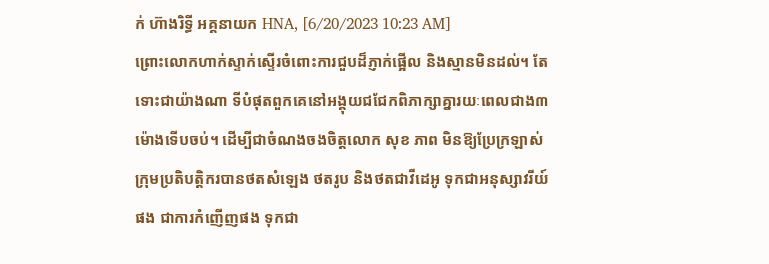ក់ ហ៊ាងរិទ្ធី អគ្គនាយក HNA, [6/20/2023 10:23 AM]
ព្រោះលោកហាក់ស្ទាក់ស្ទើរចំពោះការជួបដ៏ភ្ញាក់ផ្អើល និងស្មានមិនដល់។ តែទោះជាយ៉ាងណា ទីបំផុតពួកគេនៅអង្គុយជជែកពិភាក្សាគ្នារយៈពេលជាង៣ម៉ោងទើបចប់។ ដើម្បីជាចំណងចងចិត្តលោក សុខ ភាព មិនឱ្យប្រែក្រឡាស់ ក្រុមប្រតិបត្តិករបានថតសំឡេង ថតរូប និងថតជាវីដេអូ ទុកជាអនុស្សាវរីយ៍ផង ជាការកំញើញផង ទុកជា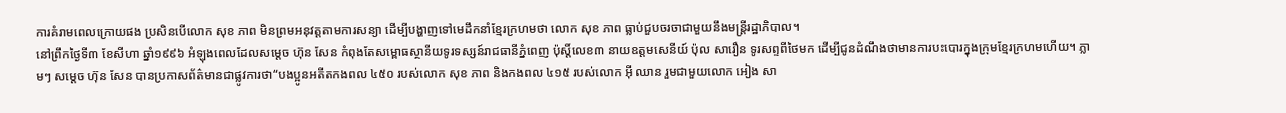ការគំរាមពេលក្រោយផង ប្រសិនបើលោក សុខ ភាព មិនព្រមអនុវត្តតាមការសន្យា ដើម្បីបង្ហាញទៅមេដឹកនាំខ្មែរក្រហមថា លោក សុខ ភាព ធ្លាប់ជួបចរចាជាមួយនឹងមន្រ្តីរដ្ឋាភិបាល។
នៅព្រឹកថ្ងៃទី៣ ខែសីហា ឆ្នាំ១៩៩៦ អំឡុងពេលដែលសម្តេច ហ៊ុន សែន កំពុងតែសម្ពោធស្ថានីយទូរទស្សន៍រាជធានីភ្នំពេញ ប៉ុស្តិ៍លេខ៣ នាយឧត្តមសេនីយ៍ ប៉ុល សារឿន ទូរសព្ទពីថៃមក ដើម្បីជូនដំណឹងថាមានការបះបោរក្នុងក្រុមខ្មែរក្រហមហើយ។ ភ្លាមៗ សម្តេច ហ៊ុន សែន បានប្រកាសព័ត៌មានជាផ្លូវការថា“បងប្អូនអតីតកងពល ៤៥០ របស់លោក សុខ ភាព និងកងពល ៤១៥ របស់លោក អ៊ី ឈាន រួមជាមួយលោក អៀង សា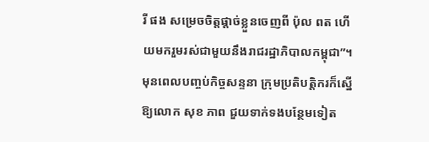រី ផង សម្រេចចិត្តផ្តាច់ខ្លួនចេញពី ប៉ុល ពត ហើយមករួមរស់ជាមួយនឹងរាជរដ្ឋាភិបាលកម្ពុជា”។
មុនពេលបញ្ចប់កិច្ចសន្ទនា ក្រុមប្រតិបត្តិករក៏ស្នើឱ្យលោក សុខ ភាព ជួយទាក់ទងបន្ថែមទៀត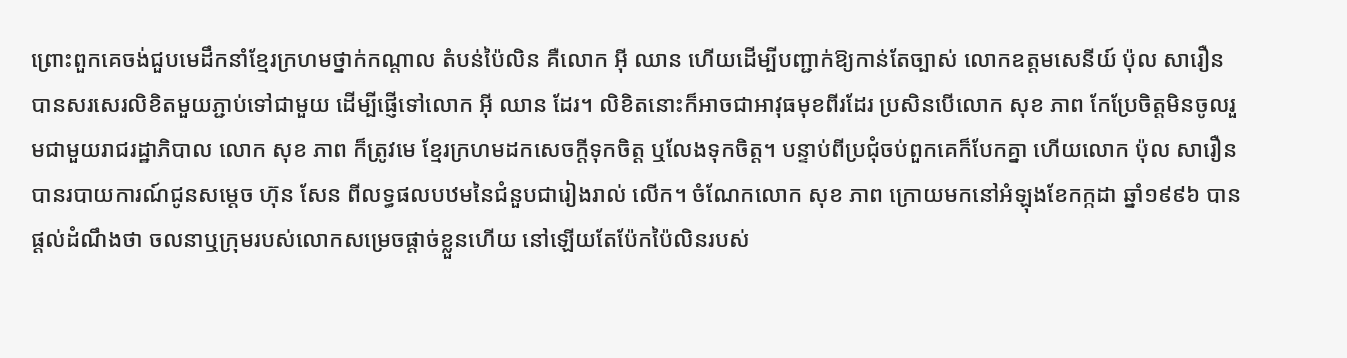ព្រោះពួកគេចង់ជួបមេដឹកនាំខ្មែរក្រហមថ្នាក់កណ្តាល តំបន់ប៉ៃលិន គឺលោក អ៊ី ឈាន ហើយដើម្បីបញ្ជាក់ឱ្យកាន់តែច្បាស់ លោកឧត្តមសេនីយ៍ ប៉ុល សារឿន បានសរសេរលិខិតមួយភ្ជាប់ទៅជាមួយ ដើម្បីផ្ញើទៅលោក អ៊ី ឈាន ដែរ។ លិខិតនោះក៏អាចជាអាវុធមុខពីរដែរ ប្រសិនបើលោក សុខ ភាព កែប្រែចិត្តមិនចូលរួមជាមួយរាជរដ្ឋាភិបាល លោក សុខ ភាព ក៏ត្រូវមេ ខ្មែរក្រហមដកសេចក្តីទុកចិត្ត ឬលែងទុកចិត្ត។ បន្ទាប់ពីប្រជុំចប់ពួកគេក៏បែកគ្នា ហើយលោក ប៉ុល សារឿន បានរបាយការណ៍ជូនសម្តេច ហ៊ុន សែន ពីលទ្ធផលបឋមនៃជំនួបជារៀងរាល់ លើក។ ចំណែកលោក សុខ ភាព ក្រោយមកនៅអំឡុងខែកក្កដា ឆ្នាំ១៩៩៦ បានផ្តល់ដំណឹងថា ចលនាឬក្រុមរបស់លោកសម្រេចផ្តាច់ខ្លួនហើយ នៅឡើយតែប៉ែកប៉ៃលិនរបស់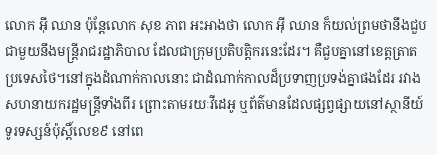លោក អ៊ី ឈាន ប៉ុន្តែលោក សុខ ភាព អះអាងថា លោក អ៊ី ឈាន ក៏យល់ព្រមថានឹងជួបជាមួយនឹងមន្រ្តីរាជរដ្ឋាភិបាល ដែលជាក្រុមប្រតិបត្តិករនេះដែរ។ គឺជួបគ្នានៅខេត្តត្រាត ប្រទេសថៃ។នៅក្នុងដំណាក់កាលនោះ ជាដំណាក់កាលដ៏ប្រទាញប្រទង់គ្នាផងដែរ រវាងសហនាយករដ្ឋមន្រ្តីទាំងពីរ ព្រោះតាមរយៈវីដេអូ ឬព័ត៌មានដែលផ្សព្វផ្សាយនៅស្ថានីយ៍ទូរទស្សន៍ប៉ុស្តិ៍លេខ៩ នៅពេ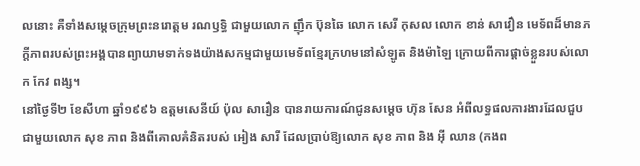លនោះ គឺទាំងសម្តេចក្រុមព្រះនរោត្តម រណឫទ្ធិ ជាមួយលោក ញ៉ឹក ប៊ុនឆៃ លោក សេរី កុសល លោក ខាន់ សាវឿន មេទ័ពដ៏មានភក្តីភាពរបស់ព្រះអង្គបានព្យាយាមទាក់ទងយ៉ាងសកម្មជាមួយមេទ័ពខ្មែរក្រហមនៅសំឡូត និងម៉ាឡៃ ក្រោយពីការផ្តាច់ខ្លួនរបស់លោក កែវ ពង្ស។
នៅថ្ងៃទី២ ខែសីហា ឆ្នាំ១៩៩៦ ឧត្តមសេនីយ៍ ប៉ុល សារឿន បានរាយការណ៍ជូនសម្តេច ហ៊ុន សែន អំពីលទ្ធផលការងារដែលជួបជាមួយលោក សុខ ភាព និងពីគោលគំនិតរបស់ អៀង សារី ដែលប្រាប់ឱ្យលោក សុខ ភាព និង អ៊ី ឈាន (កងព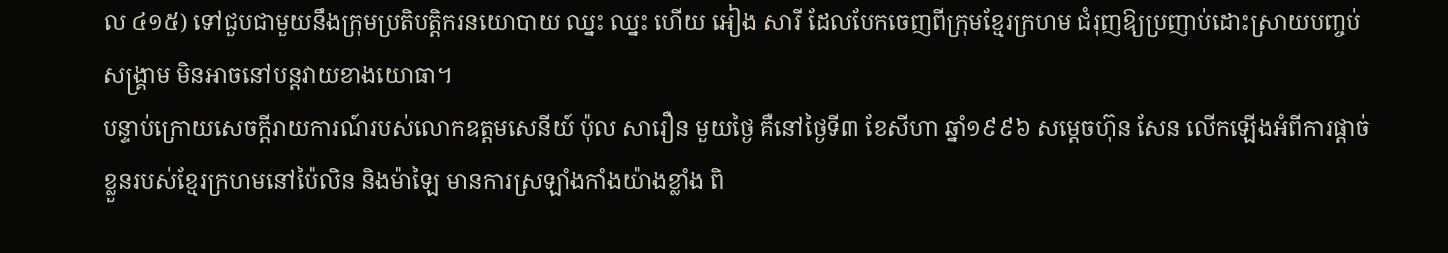ល ៤១៥) ទៅជួបជាមួយនឹងក្រុមប្រតិបត្តិករនយោបាយ ឈ្នះ ឈ្នះ ហើយ អៀង សារី ដែលបែកចេញពីក្រុមខ្មែរក្រហម ជំរុញឱ្យប្រញាប់ដោះស្រាយបញ្ចប់សង្គ្រាម មិនអាចនៅបន្តវាយខាងយោធា។
បន្ទាប់ក្រោយសេចក្តីរាយការណ៍របស់លោកឧត្តមសេនីយ៍ ប៉ុល សារឿន មួយថ្ងៃ គឺនៅថ្ងៃទី៣ ខែសីហា ឆ្នាំ១៩៩៦ សម្តេចហ៊ុន សែន លើកឡើងអំពីការផ្តាច់ខ្លួនរបស់ខ្មែរក្រហមនៅប៉ៃលិន និងម៉ាឡៃ មានការស្រឡាំងកាំងយ៉ាងខ្លាំង ពិ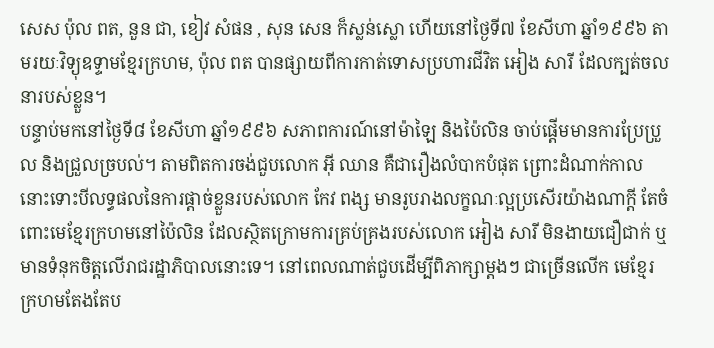សេស ប៉ុល ពត, នួន ជា, ខៀវ សំផន , សុន សេន ក៏ស្លន់ស្លោ ហើយនៅថ្ងៃទី៧ ខែសីហា ឆ្នាំ១៩៩៦ តាមរយៈវិទ្យុឧទ្ទាមខ្មែរក្រហម, ប៉ុល ពត បានផ្សាយពីការកាត់ទោសប្រហារជីវិត អៀង សារី ដែលក្បត់ចលនារបស់ខ្លួន។
បន្ទាប់មកនៅថ្ងៃទី៨ ខែសីហា ឆ្នាំ១៩៩៦ សភាពការណ៍នៅម៉ាឡៃ និងប៉ៃលិន ចាប់ផ្តើមមានការប្រែប្រួល និងជ្រួលច្របល់។ តាមពិតការចង់ជួបលោក អ៊ី ឈាន គឺជារឿងលំបាកបំផុត ព្រោះដំណាក់កាលនោះទោះបីលទ្ធផលនៃការផ្តាច់ខ្លួនរបស់លោក កែវ ពង្ស មានរូបរាងលក្ខណៈល្អប្រសើរយ៉ាងណាក្តី តែចំពោះមេខ្មែរក្រហមនៅប៉ៃលិន ដែលស្ថិតក្រោមការគ្រប់គ្រងរបស់លោក អៀង សារី មិនងាយជឿជាក់ ឬមានទំនុកចិត្តលើរាជរដ្ឋាភិបាលនោះទេ។ នៅពេលណាត់ជួបដើម្បីពិភាក្សាម្តងៗ ជាច្រើនលើក មេខ្មែរក្រហមតែងតែប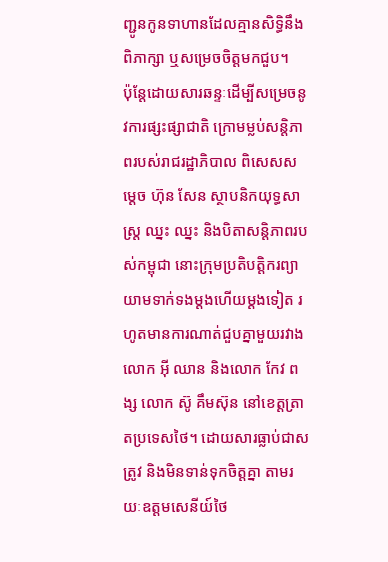ញ្ជូនកូនទាហានដែលគ្មានសិទ្ធិនឹងពិភាក្សា ឬសម្រេចចិត្តមកជួប។
ប៉ុន្តែដោយសារឆន្ទៈដើម្បីសម្រេចនូវការផ្សះផ្សាជាតិ ក្រោមម្លប់សន្តិភាពរបស់រាជរដ្ឋាភិបាល ពិសេសសម្តេច ហ៊ុន សែន ស្ថាបនិកយុទ្ធសាស្រ្ត ឈ្នះ ឈ្នះ និងបិតាសន្តិភាពរបស់កម្ពុជា នោះក្រុមប្រតិបត្តិករព្យាយាមទាក់ទងម្តងហើយម្តងទៀត រហូតមានការណាត់ជួបគ្នាមួយរវាងលោក អ៊ី ឈាន និងលោក កែវ ពង្ស លោក ស៊ូ គឹមស៊ុន នៅខេត្តត្រាតប្រទេសថៃ។ ដោយសារធ្លាប់ជាសត្រូវ និងមិនទាន់ទុកចិត្តគ្នា តាមរយៈឧត្តមសេនីយ៍ថៃ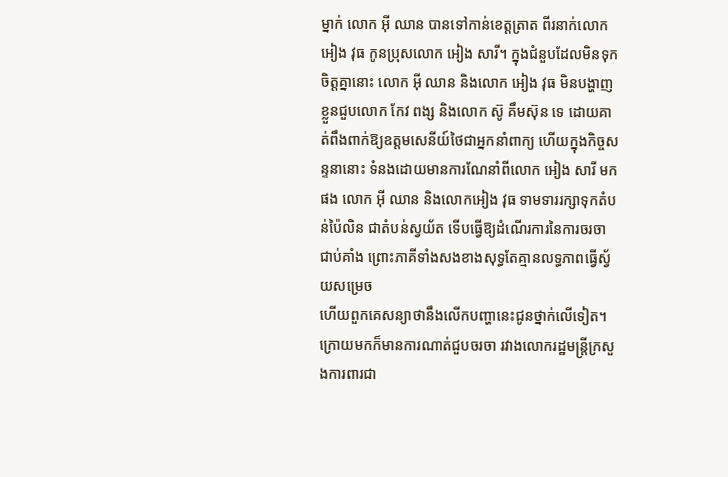ម្នាក់ លោក អ៊ី ឈាន បានទៅកាន់ខេត្តត្រាត ពីរនាក់លោក អៀង វុធ កូនប្រុសលោក អៀង សារី។ ក្នុងជំនួបដែលមិនទុកចិត្តគ្នានោះ លោក អ៊ី ឈាន និងលោក អៀង វុធ មិនបង្ហាញខ្លួនជួបលោក កែវ ពង្ស និងលោក ស៊ូ គឹមស៊ុន ទេ ដោយគាត់ពឹងពាក់ឱ្យឧត្តមសេនីយ៍ថៃជាអ្នកនាំពាក្យ ហើយក្នុងកិច្ចសន្ទនានោះ ទំនងដោយមានការណែនាំពីលោក អៀង សារី មកផង លោក អ៊ី ឈាន និងលោកអៀង វុធ ទាមទាររក្សាទុកតំបន់ប៉ៃលិន ជាតំបន់ស្វយ័ត ទើបធ្វើឱ្យដំណើរការនៃការចរចាជាប់គាំង ព្រោះភាគីទាំងសងខាងសុទ្ធតែគ្មានលទ្ធភាពធ្វើស្វ័យសម្រេច
ហើយពួកគេសន្យាថានឹងលើកបញ្ហានេះជូនថ្នាក់លើទៀត។ ក្រោយមកក៏មានការណាត់ជួបចរចា រវាងលោករដ្ឋមន្រ្តីក្រសួងការពារជា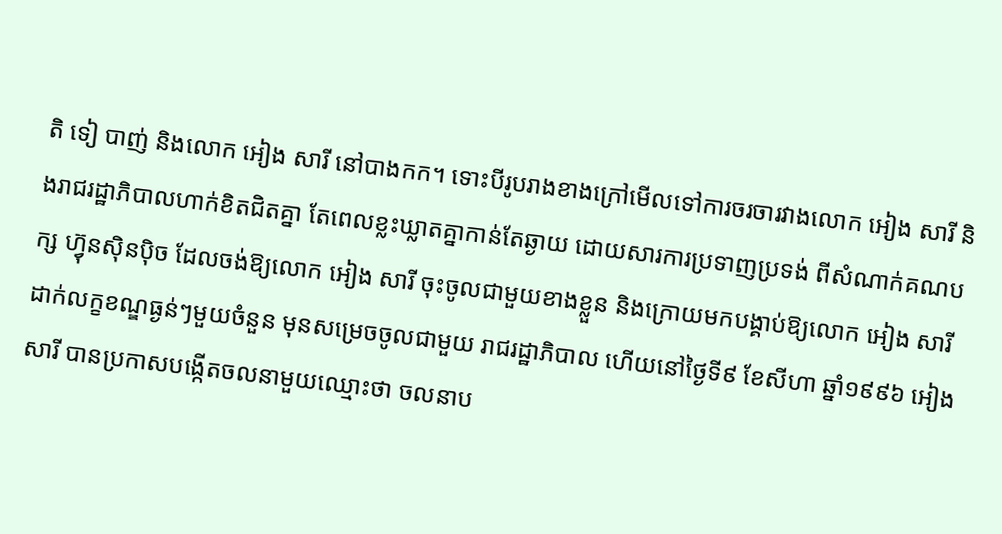តិ ទៀ បាញ់ និងលោក អៀង សារី នៅបាងកក។ ទោះបីរូបរាងខាងក្រៅមើលទៅការចរចារវាងលោក អៀង សារី និងរាជរដ្ឋាភិបាលហាក់ខិតជិតគ្នា តែពេលខ្លះឃ្លាតគ្នាកាន់តែឆ្ងាយ ដោយសារការប្រទាញប្រទង់ ពីសំណាក់គណបក្ស ហ៊្វុនស៊ិនប៉ិច ដែលចង់ឱ្យលោក អៀង សារី ចុះចូលជាមួយខាងខ្លួន និងក្រោយមកបង្គាប់ឱ្យលោក អៀង សារី ដាក់លក្ខខណ្ឌធ្ងន់ៗមួយចំនួន មុនសម្រេចចូលជាមួយ រាជរដ្ឋាភិបាល ហើយនៅថ្ងៃទី៩ ខែសីហា ឆ្នាំ១៩៩៦ អៀង សារី បានប្រកាសបង្កើតចលនាមួយឈ្មោះថា ចលនាប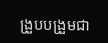ង្រួបបង្រួមជា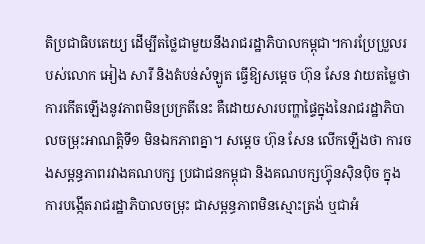តិប្រជាធិបតេយ្យ ដើម្បីតថ្លៃជាមួយនឹងរាជរដ្ឋាភិបាលកម្ពុជា។ការប្រែប្រួលរបស់លោក អៀង សារី និងតំបន់សំឡូត ធ្វើឱ្យសម្តេច ហ៊ុន សែន វាយតម្លៃថា ការកើតឡើងនូវភាពមិនប្រក្រតីនេះ គឺដោយសារបញ្ហាផ្ទៃក្នុងនៃរាជរដ្ឋាភិបាលចម្រុះអាណត្តិទី១ មិនឯកភាពគ្នា។ សម្តេច ហ៊ុន សែន លើកឡើងថា ការចងសម្ពន្ធភាពរវាងគណបក្ស ប្រជាជនកម្ពុជា និងគណបក្សហ៊្វុនស៊ិនប៉ិច ក្នុងការបង្កើតរាជរដ្ឋាភិបាលចម្រុះ ជាសម្ពន្ធភាពមិនស្មោះត្រង់ ឬជាអំ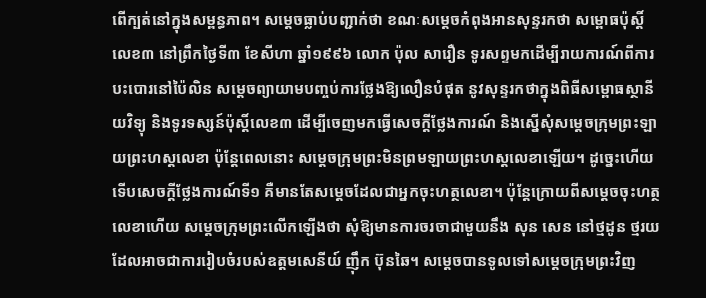ពើក្បត់នៅក្នុងសម្ពន្ធភាព។ សម្តេចធ្លាប់បញ្ជាក់ថា ខណៈសម្តេចកំពុងអានសុន្ទរកថា សម្ពោធប៉ុស្តិ៍លេខ៣ នៅព្រឹកថ្ងៃទី៣ ខែសីហា ឆ្នាំ១៩៩៦ លោក ប៉ុល សារឿន ទូរសព្ទមកដើម្បីរាយការណ៍ពីការបះបោរនៅប៉ៃលិន សម្តេចព្យាយាមបញ្ចប់ការថ្លែងឱ្យលឿនបំផុត នូវសុន្ទរកថាក្នុងពិធីសម្ពោធស្ថានីយវិទ្យុ និងទូរទស្សន៍ប៉ុស្តិ៍លេខ៣ ដើម្បីចេញមកធ្វើសេចក្តីថ្លែងការណ៍ និងស្នើសុំសម្តេចក្រុមព្រះឡាយព្រះហស្ដលេខា ប៉ុន្តែពេលនោះ សម្តេចក្រុមព្រះមិនព្រមឡាយព្រះហស្តលេខាឡើយ។ ដូច្នេះហើយទើបសេចក្តីថ្លែងការណ៍ទី១ គឺមានតែសម្តេចដែលជាអ្នកចុះហត្ថលេខា។ ប៉ុន្តែក្រោយពីសម្តេចចុះហត្ថលេខាហើយ សម្តេចក្រុមព្រះលើកឡើងថា សុំឱ្យមានការចរចាជាមួយនឹង សុន សេន នៅថ្មដូន ថ្មរយ ដែលអាចជាការរៀបចំរបស់ឧត្តមសេនីយ៍ ញ៉ឹក ប៊ុនឆៃ។ សម្តេចបានទូលទៅសម្តេចក្រុមព្រះវិញ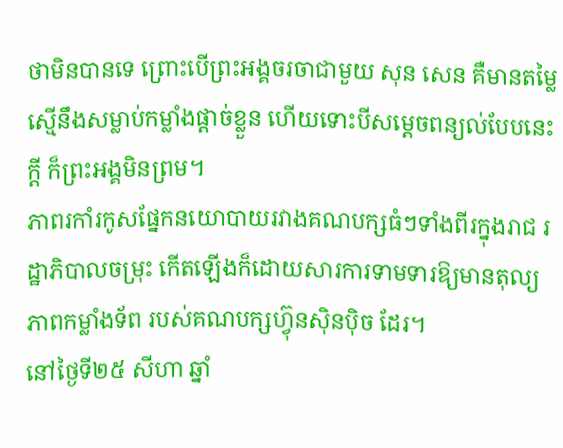ថាមិនបានទេ ព្រោះបើព្រះអង្គចរចាជាមួយ សុន សេន គឺមានតម្លៃស្មើនឹងសម្លាប់កម្លាំងផ្តាច់ខ្លួន ហើយទោះបីសម្តេចពន្យល់បែបនេះក្តី ក៏ព្រះអង្គមិនព្រម។
ភាពរកាំរកូសផ្នែកនយោបាយរវាងគណបក្សធំៗទាំងពីរក្នុងរាជ រដ្ឋាភិបាលចម្រុះ កើតឡើងក៏ដោយសារការទាមទារឱ្យមានតុល្យភាពកម្លាំងទ័ព របស់គណបក្សហ៊្វុនស៊ិនប៉ិច ដែរ។
នៅថ្ងៃទី២៥ សីហា ឆ្នាំ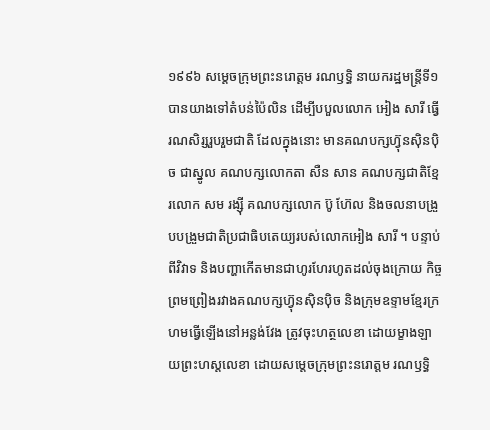១៩៩៦ សម្តេចក្រុមព្រះនរោត្តម រណឫទ្ធិ នាយករដ្ឋមន្ត្រីទី១ បានយាងទៅតំបន់ប៉ៃលិន ដើម្បីបបួលលោក អៀង សារី ធ្វើរណសិរ្សរួបរួមជាតិ ដែលក្នុងនោះ មានគណបក្សហ៊្វុនស៊ិនប៉ិច ជាស្នូល គណបក្សលោកតា សឺន សាន គណបក្សជាតិខ្មែរលោក សម រង្ស៊ី គណបក្សលោក ប៊ូ ហ៊ែល និងចលនាបង្រួបបង្រួមជាតិប្រជាធិបតេយ្យរបស់លោកអៀង សារី ។ បន្ទាប់ពីវិវាទ និងបញ្ហាកើតមានជាហូរហែរហូតដល់ចុងក្រោយ កិច្ចព្រមព្រៀងរវាងគណបក្សហ៊្វុនស៊ិនប៉ិច និងក្រុមឧទ្ទាមខ្មែរក្រហមធ្វើឡើងនៅអន្លង់វែង ត្រូវចុះហត្ថលេខា ដោយម្ខាងឡាយព្រះហស្តលេខា ដោយសម្តេចក្រុមព្រះនរោត្តម រណឫទ្ធិ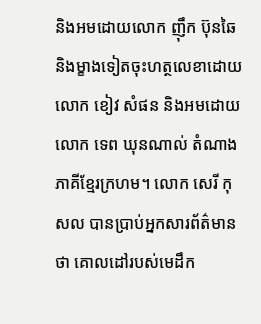និងអមដោយលោក ញ៉ឹក ប៊ុនឆៃ និងម្ខាងទៀតចុះហត្ថលេខាដោយលោក ខៀវ សំផន និងអមដោយលោក ទេព ឃុនណាល់ តំណាងភាគីខ្មែរក្រហម។ លោក សេរី កុសល បានប្រាប់អ្នកសារព័ត៌មានថា គោលដៅរបស់មេដឹក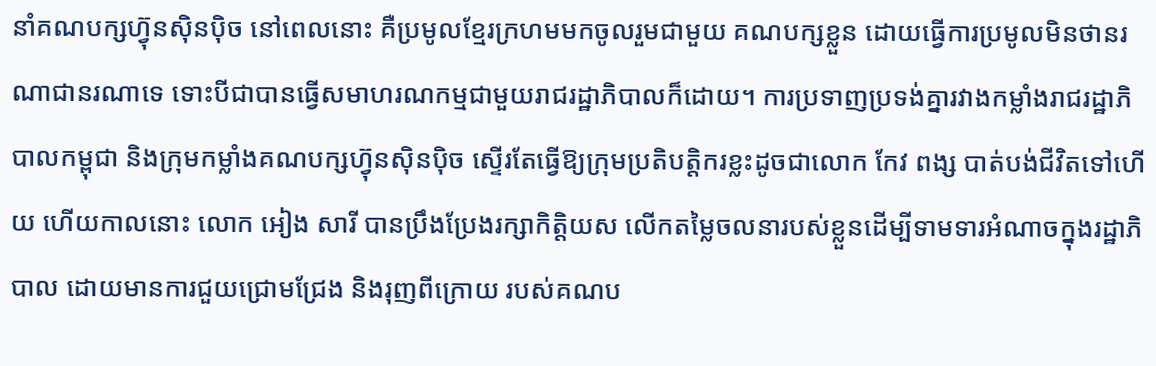នាំគណបក្សហ៊្វុនស៊ិនប៉ិច នៅពេលនោះ គឺប្រមូលខ្មែរក្រហមមកចូលរួមជាមួយ គណបក្សខ្លួន ដោយធ្វើការប្រមូលមិនថានរណាជានរណាទេ ទោះបីជាបានធ្វើសមាហរណកម្មជាមួយរាជរដ្ឋាភិបាលក៏ដោយ។ ការប្រទាញប្រទង់គ្នារវាងកម្លាំងរាជរដ្ឋាភិបាលកម្ពុជា និងក្រុមកម្លាំងគណបក្សហ៊្វុនស៊ិនប៉ិច ស្ទើរតែធ្វើឱ្យក្រុមប្រតិបត្តិករខ្លះដូចជាលោក កែវ ពង្ស បាត់បង់ជីវិតទៅហើយ ហើយកាលនោះ លោក អៀង សារី បានប្រឹងប្រែងរក្សាកិត្តិយស លើកតម្លៃចលនារបស់ខ្លួនដើម្បីទាមទារអំណាចក្នុងរដ្ឋាភិបាល ដោយមានការជួយជ្រោមជ្រែង និងរុញពីក្រោយ របស់គណប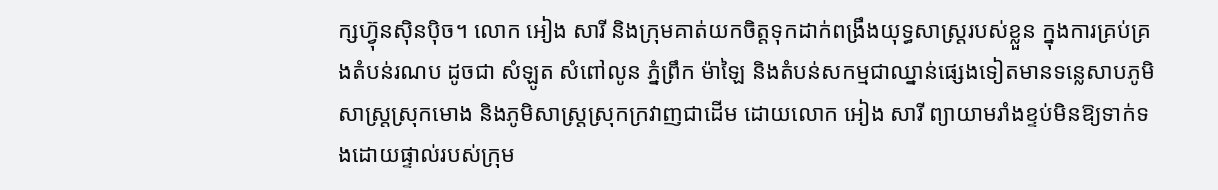ក្សហ៊្វុនស៊ិនប៉ិច។ លោក អៀង សារី និងក្រុមគាត់យកចិត្តទុកដាក់ពង្រឹងយុទ្ធសាស្ត្ររបស់ខ្លួន ក្នុងការគ្រប់គ្រងតំបន់រណប ដូចជា សំឡូត សំពៅលូន ភ្នំព្រឹក ម៉ាឡៃ និងតំបន់សកម្មជាឈ្នាន់ផ្សេងទៀតមានទន្លេសាបភូមិសាស្ត្រស្រុកមោង និងភូមិសាស្ត្រស្រុកក្រវាញជាដើម ដោយលោក អៀង សារី ព្យាយាមរាំងខ្ទប់មិនឱ្យទាក់ទងដោយផ្ទាល់របស់ក្រុម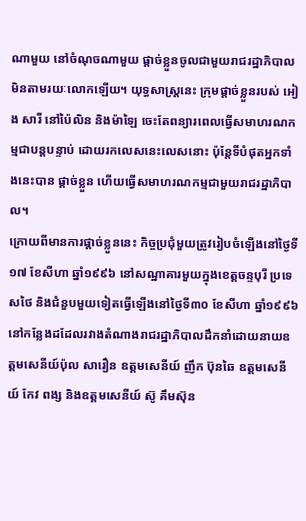ណាមួយ នៅចំណុចណាមួយ ផ្តាច់ខ្លួនចូលជាមួយរាជរដ្ឋាភិបាលមិនតាមរយៈលោកឡើយ។ យុទ្ធសាស្ត្រនេះ ក្រុមផ្តាច់ខ្លួនរបស់ អៀង សារី នៅប៉ៃលិន និងម៉ាឡៃ ចេះតែពន្យារពេលធ្វើសមាហរណកម្មជាបន្តបន្ទាប់ ដោយរកលេសនេះលេសនោះ ប៉ុន្តែទីបំផុតអ្នកទាំងនេះបាន ផ្តាច់ខ្លួន ហើយធ្វើសមាហរណកម្មជាមួយរាជរដ្ឋាភិបាល។
ក្រោយពីមានការផ្តាច់ខ្លួននេះ កិច្ចប្រជុំមួយត្រូវរៀបចំឡើងនៅថ្ងៃទី១៧ ខែសីហា ឆ្នាំ១៩៩៦ នៅសណ្ឋាគារមួយក្នុងខេត្តចន្ទបុរី ប្រទេសថៃ និងជំនួបមួយទៀតធ្វើឡើងនៅថ្ងៃទី៣០ ខែសីហា ឆ្នាំ១៩៩៦ នៅកន្លែងដដែលរវាងតំណាងរាជរដ្ឋាភិបាលដឹកនាំដោយនាយឧត្តមសេនីយ៍ប៉ុល សារឿន ឧត្តមសេនីយ៍ ញឹក ប៊ុនឆៃ ឧត្តមសេនីយ៍ កែវ ពង្ស និងឧត្តមសេនីយ៍ ស៊ូ គឹមស៊ុន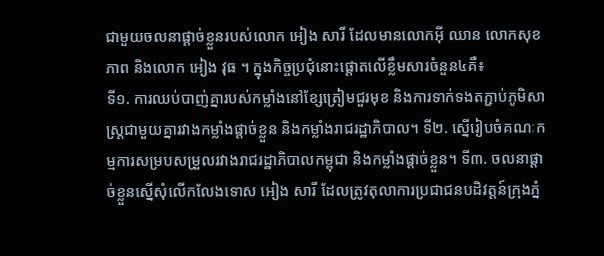ជាមួយចលនាផ្តាច់ខ្លួនរបស់លោក អៀង សារី ដែលមានលោកអ៊ី ឈាន លោកសុខ ភាព និងលោក អៀង វុធ ។ ក្នុងកិច្ចប្រជុំនោះផ្តោតលើខ្លឹមសារចំនួន៤គឺ៖
ទី១. ការឈប់បាញ់គ្នារបស់កម្លាំងនៅខ្សែត្រៀមជួរមុខ និងការទាក់ទងតភ្ជាប់ភូមិសាស្ត្រជាមួយគ្នារវាងកម្លាំងផ្តាច់ខ្លួន និងកម្លាំងរាជរដ្ឋាភិបាល។ ទី២. ស្នើរៀបចំគណៈកម្មការសម្របសម្រួលរវាងរាជរដ្ឋាភិបាលកម្ពុជា និងកម្លាំងផ្តាច់ខ្លួន។ ទី៣. ចលនាផ្តាច់ខ្លួនស្នើសុំលើកលែងទោស អៀង សារី ដែលត្រូវតុលាការប្រជាជនបដិវត្តន៍ក្រុងភ្នំ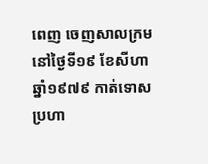ពេញ ចេញសាលក្រមនៅថ្ងៃទី១៩ ខែសីហា ឆ្នាំ១៩៧៩ កាត់ទោសប្រហា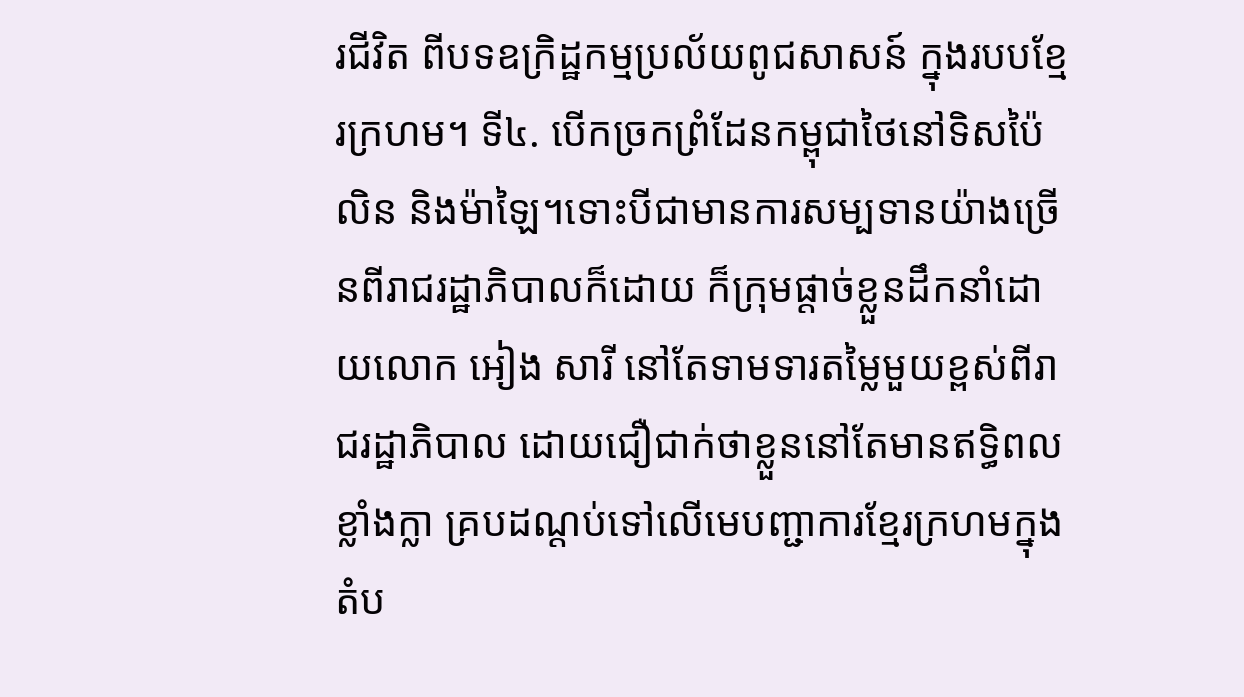រជីវិត ពីបទឧក្រិដ្ឋកម្មប្រល័យពូជសាសន៍ ក្នុងរបបខ្មែរក្រហម។ ទី៤. បើកច្រកព្រំដែនកម្ពុជាថៃនៅទិសប៉ៃលិន និងម៉ាឡៃ។ទោះបីជាមានការសម្បទានយ៉ាងច្រើនពីរាជរដ្ឋាភិបាលក៏ដោយ ក៏ក្រុមផ្តាច់ខ្លួនដឹកនាំដោយលោក អៀង សារី នៅតែទាមទារតម្លៃមួយខ្ពស់ពីរាជរដ្ឋាភិបាល ដោយជឿជាក់ថាខ្លួននៅតែមានឥទ្ធិពលខ្លាំងក្លា គ្របដណ្តប់ទៅលើមេបញ្ជាការខ្មែរក្រហមក្នុងតំប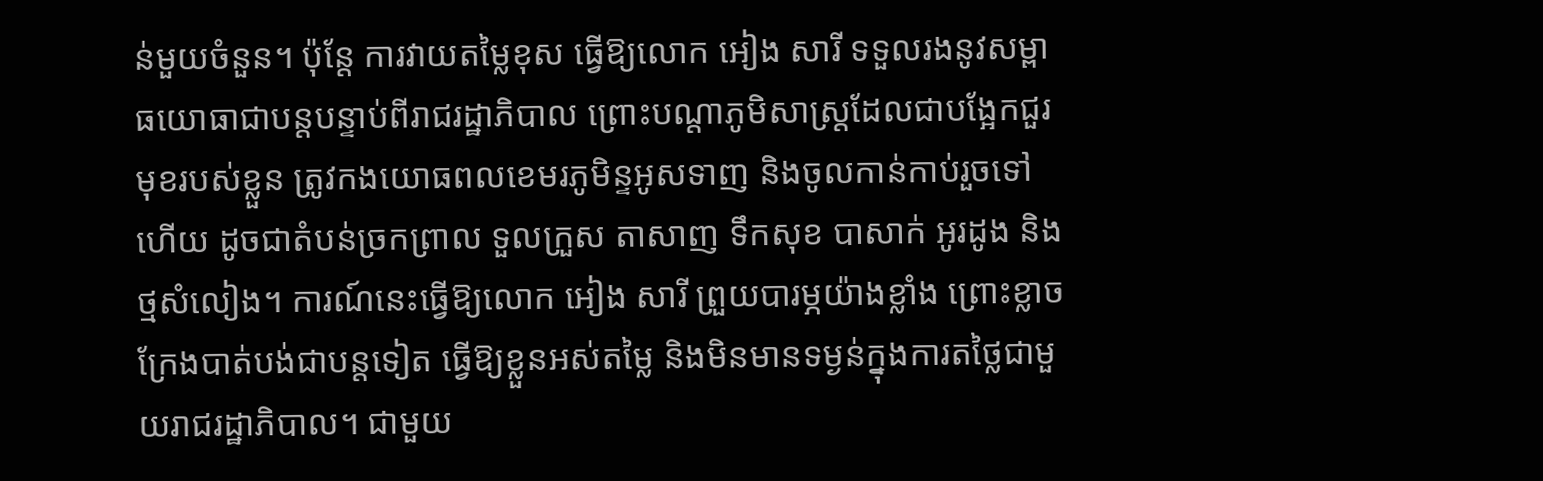ន់មួយចំនួន។ ប៉ុន្តែ ការវាយតម្លៃខុស ធ្វើឱ្យលោក អៀង សារី ទទួលរងនូវសម្ពាធយោធាជាបន្តបន្ទាប់ពីរាជរដ្ឋាភិបាល ព្រោះបណ្តាភូមិសាស្ត្រដែលជាបង្អែកជួរមុខរបស់ខ្លួន ត្រូវកងយោធពលខេមរភូមិន្ទអូសទាញ និងចូលកាន់កាប់រួចទៅហើយ ដូចជាតំបន់ច្រកព្រាល ទួលក្រួស តាសាញ ទឹកសុខ បាសាក់ អូរដូង និងថ្មសំលៀង។ ការណ៍នេះធ្វើឱ្យលោក អៀង សារី ព្រួយបារម្ភយ៉ាងខ្លាំង ព្រោះខ្លាចក្រែងបាត់បង់ជាបន្តទៀត ធ្វើឱ្យខ្លួនអស់តម្លៃ និងមិនមានទម្ងន់ក្នុងការតថ្លៃជាមួយរាជរដ្ឋាភិបាល។ ជាមួយ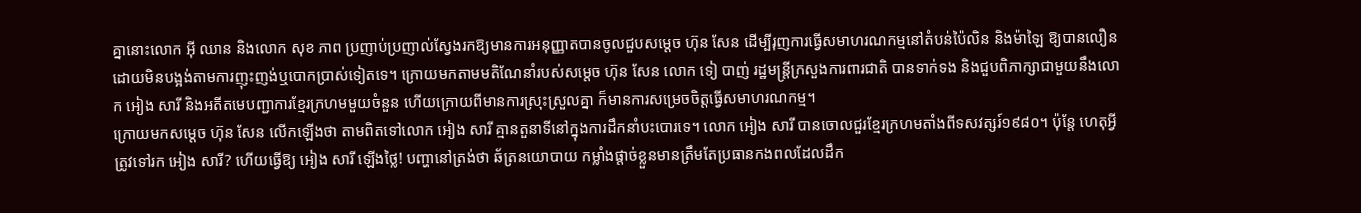គ្នានោះលោក អ៊ី ឈាន និងលោក សុខ ភាព ប្រញាប់ប្រញាល់ស្វែងរកឱ្យមានការអនុញ្ញាតបានចូលជួបសម្តេច ហ៊ុន សែន ដើម្បីរុញការធ្វើសមាហរណកម្មនៅតំបន់ប៉ៃលិន និងម៉ាឡៃ ឱ្យបានលឿនដោយមិនបង្អង់តាមការញុះញង់ឬបោកប្រាស់ទៀតទេ។ ក្រោយមកតាមមតិណែនាំរបស់សម្តេច ហ៊ុន សែន លោក ទៀ បាញ់ រដ្ឋមន្ត្រីក្រសួងការពារជាតិ បានទាក់ទង និងជួបពិភាក្សាជាមួយនឹងលោក អៀង សារី និងអតីតមេបញ្ជាការខ្មែរក្រហមមួយចំនួន ហើយក្រោយពីមានការស្រុះស្រួលគ្នា ក៏មានការសម្រេចចិត្តធ្វើសមាហរណកម្ម។
ក្រោយមកសម្តេច ហ៊ុន សែន លើកឡើងថា តាមពិតទៅលោក អៀង សារី គ្មានតួនាទីនៅក្នុងការដឹកនាំបះបោរទេ។ លោក អៀង សារី បានចោលជួរខ្មែរក្រហមតាំងពីទសវត្សរ៍១៩៨០។ ប៉ុន្តែ ហេតុអ្វីត្រូវទៅរក អៀង សារី? ហើយធ្វើឱ្យ អៀង សារី ឡើងថ្លៃ! បញ្ហានៅត្រង់ថា ឆ័ត្រនយោបាយ កម្លាំងផ្តាច់ខ្លួនមានត្រឹមតែប្រធានកងពលដែលដឹក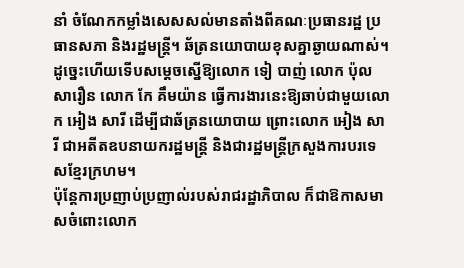នាំ ចំណែកកម្លាំងសេសសល់មានតាំងពីគណៈប្រធានរដ្ឋ ប្រធានសភា និងរដ្ឋមន្ត្រី។ ឆ័ត្រនយោបាយខុសគ្នាឆ្ងាយណាស់។ ដូច្នេះហើយទើបសម្តេចស្នើឱ្យលោក ទៀ បាញ់ លោក ប៉ុល សារឿន លោក កែ គឹមយ៉ាន ធ្វើការងារនេះឱ្យឆាប់ជាមួយលោក អៀង សារី ដើម្បីជាឆ័ត្រនយោបាយ ព្រោះលោក អៀង សារី ជាអតីតឧបនាយករដ្ឋមន្ត្រី និងជារដ្ឋមន្ត្រីក្រសួងការបរទេសខ្មែរក្រហម។
ប៉ុន្តែការប្រញាប់ប្រញាល់របស់រាជរដ្ឋាភិបាល ក៏ជាឱកាសមាសចំពោះលោក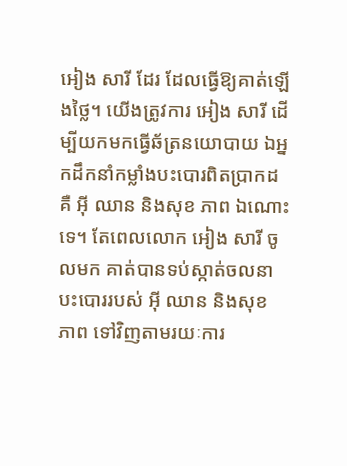អៀង សារី ដែរ ដែលធ្វើឱ្យគាត់ឡើងថ្លៃ។ យើងត្រូវការ អៀង សារី ដើម្បីយកមកធ្វើឆ័ត្រនយោបាយ ឯអ្នកដឹកនាំកម្លាំងបះបោរពិតប្រាកដគឺ អ៊ី ឈាន និងសុខ ភាព ឯណោះទេ។ តែពេលលោក អៀង សារី ចូលមក គាត់បានទប់ស្កាត់ចលនាបះបោររបស់ អ៊ី ឈាន និងសុខ ភាព ទៅវិញតាមរយៈការ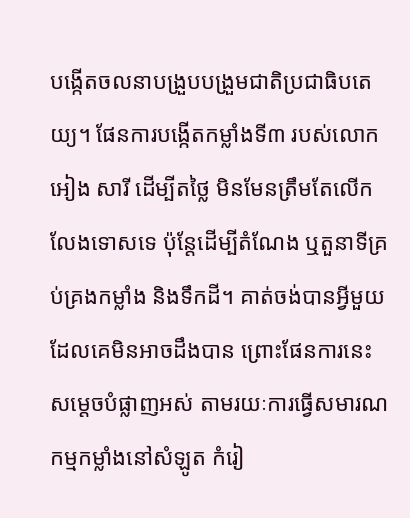បង្កើតចលនាបង្រួបបង្រួមជាតិប្រជាធិបតេយ្យ។ ផែនការបង្កើតកម្លាំងទី៣ របស់លោក អៀង សារី ដើម្បីតថ្លៃ មិនមែនត្រឹមតែលើកលែងទោសទេ ប៉ុន្តែដើម្បីតំណែង ឬតួនាទីគ្រប់គ្រងកម្លាំង និងទឹកដី។ គាត់ចង់បានអ្វីមួយដែលគេមិនអាចដឹងបាន ព្រោះផែនការនេះសម្ដេចបំផ្លាញអស់ តាមរយៈការធ្វើសមារណកម្មកម្លាំងនៅសំឡូត កំរៀ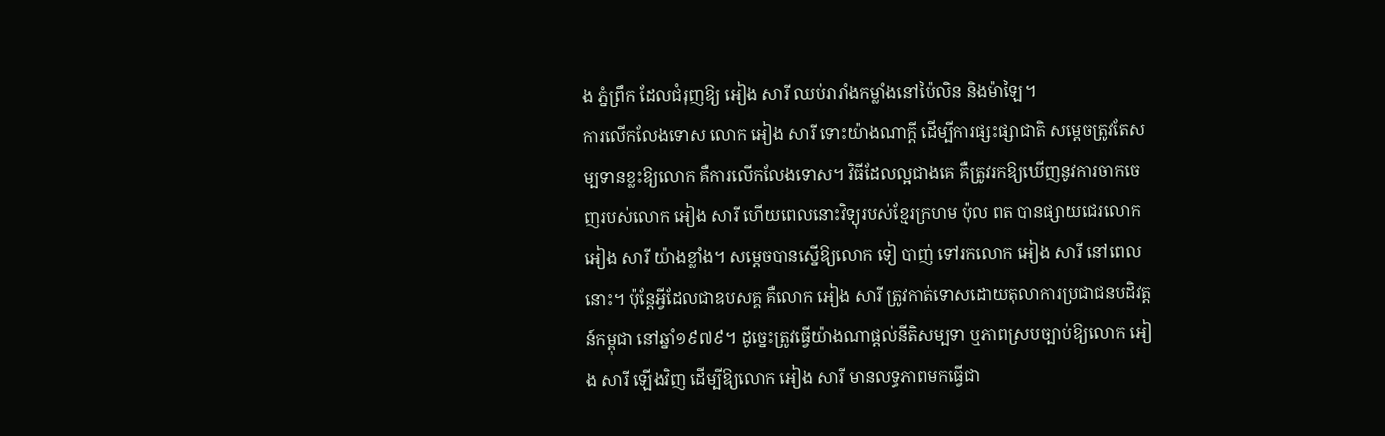ង ភ្នំព្រឹក ដែលជំរុញឱ្យ អៀង សារី ឈប់រារាំងកម្លាំងនៅប៉ៃលិន និងម៉ាឡៃ។
ការលើកលែងទោស លោក អៀង សារី ទោះយ៉ាងណាក្តី ដើម្បីការផ្សះផ្សាជាតិ សម្តេចត្រូវតែសម្បទានខ្លះឱ្យលោក គឺការលើកលែងទោស។ វិធីដែលល្អជាងគេ គឺត្រូវរកឱ្យឃើញនូវការចាកចេញរបស់លោក អៀង សារី ហើយពេលនោះវិទ្យុរបស់ខ្មែរក្រហម ប៉ុល ពត បានផ្សាយជេរលោក អៀង សារី យ៉ាងខ្លាំង។ សម្តេចបានស្នើឱ្យលោក ទៀ បាញ់ ទៅរកលោក អៀង សារី នៅពេលនោះ។ ប៉ុន្តែអ្វីដែលជាឧបសគ្គ គឺលោក អៀង សារី ត្រូវកាត់ទោសដោយតុលាការប្រជាជនបដិវត្តន៍កម្ពុជា នៅឆ្នាំ១៩៧៩។ ដូច្នេះត្រូវធ្វើយ៉ាងណាផ្តល់នីតិសម្បទា ឬភាពស្របច្បាប់ឱ្យលោក អៀង សារី ឡើងវិញ ដើម្បីឱ្យលោក អៀង សារី មានលទ្ធភាពមកធ្វើជា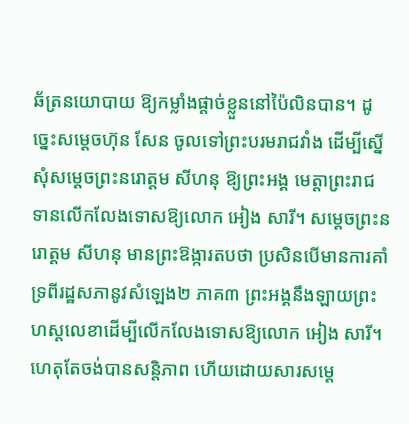ឆ័ត្រនយោបាយ ឱ្យកម្លាំងផ្តាច់ខ្លួននៅប៉ៃលិនបាន។ ដូច្នេះសម្តេចហ៊ុន សែន ចូលទៅព្រះបរមរាជវាំង ដើម្បីស្នើសុំសម្តេចព្រះនរោត្តម សីហនុ ឱ្យព្រះអង្គ មេត្តាព្រះរាជទានលើកលែងទោសឱ្យលោក អៀង សារី។ សម្ដេចព្រះនរោត្តម សីហនុ មានព្រះឱង្ការតបថា ប្រសិនបើមានការគាំទ្រពីរដ្ឋសភានូវសំឡេង២ ភាគ៣ ព្រះអង្គនឹងឡាយព្រះហស្ដលេខាដើម្បីលើកលែងទោសឱ្យលោក អៀង សារី។ ហេតុតែចង់បានសន្តិភាព ហើយដោយសារសម្តេ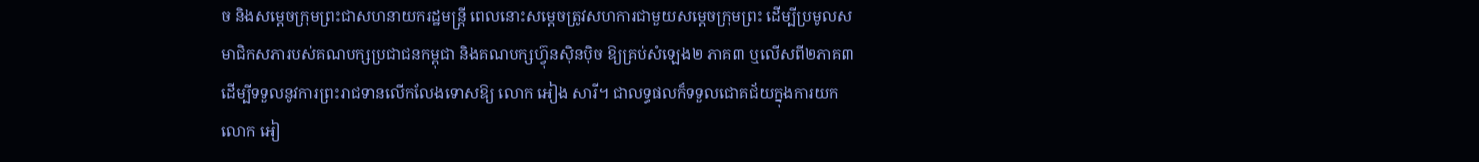ច និងសម្តេចក្រុមព្រះជាសហនាយករដ្ឋមន្រ្តី ពេលនោះសម្តេចត្រូវសហការជាមួយសម្តេចក្រុមព្រះ ដើម្បីប្រមូលសមាជិកសភារបស់គណបក្សប្រជាជនកម្ពុជា និងគណបក្សហ្វ៊ុនស៊ិនប៉ិច ឱ្យគ្រប់សំឡេង២ ភាគ៣ ឬលើសពី២ភាគ៣ ដើម្បីទទួលនូវការព្រះរាជទានលើកលែងទោសឱ្យ លោក អៀង សារី។ ជាលទ្ធផលក៏ទទួលជោគជ័យក្នុងការយកលោក អៀ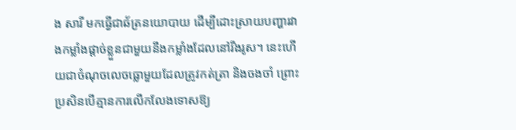ង សារី មកធ្វើជាឆ័ត្រនយោបាយ ដើម្បីដោះស្រាយបញ្ហារវាងកម្លាំងផ្តាច់ខ្លួនជាមួយនឹងកម្លាំងដែលនៅរឹងរូស។ នេះហើយជាចំណុចលេចធ្លោមួយដែលត្រូវកត់ត្រា និងចងចាំ ព្រោះប្រសិនបើគ្មានការលើកលែងទោសឱ្យ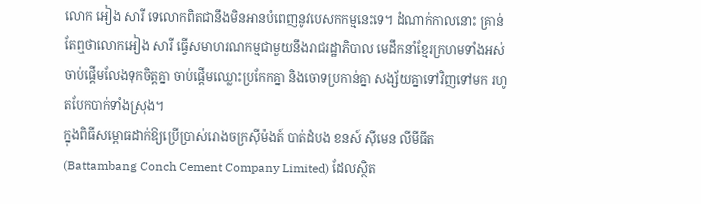លោក អៀង សារី ទេលោកពិតជានឹងមិនអានបំពេញនូវបេសកកម្មនេះទេ។ ដំណាក់កាលនោះ គ្រាន់តែឮថាលោកអៀង សារី ធ្វើសមាហរណកម្មជាមួយនឹងរាជរដ្ឋាភិបាល មេដឹកនាំខ្មែរក្រហមទាំងអស់ចាប់ផ្តើមលែងទុកចិត្តគ្នា ចាប់ផ្តើមឈ្លោះប្រកែកគ្នា និងចោទប្រកាន់គ្នា សង្ស័យគ្នាទៅវិញទៅមក រហូតបែកបាក់ទាំងស្រុង។
ក្នុងពិធីសម្ពោធដាក់ឱ្យប្រើប្រាស់រោងចក្រស៊ីម៉ងត៍ បាត់ដំបង ខនស៍ ស៊ីមេន លីមីធីត (Battambang Conch Cement Company Limited) ដែលស្ថិត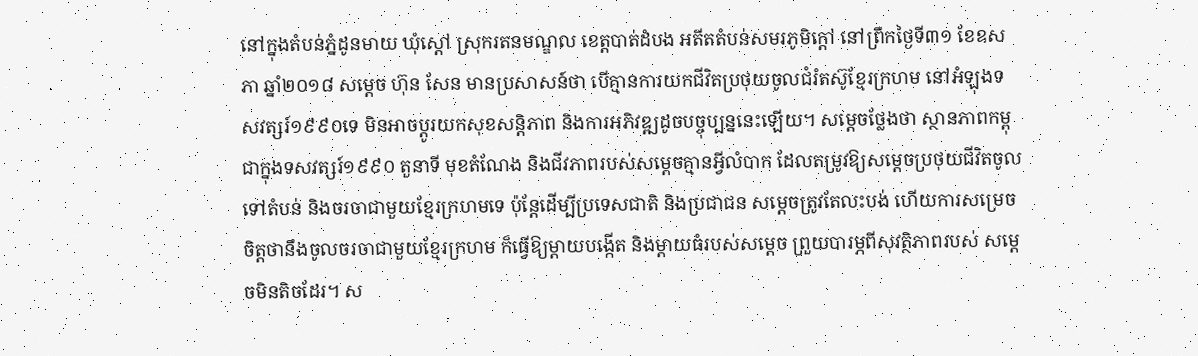នៅក្នុងតំបន់ភ្នំដូនមាយ ឃុំស្តៅ ស្រុករតនមណ្ឌល ខេត្តបាត់ដំបង អតីតតំបន់សមរភូមិក្ដៅ នៅព្រឹកថ្ងៃទី៣១ ខែឧសភា ឆ្នាំ២០១៨ សម្តេច ហ៊ុន សែន មានប្រសាសន៍ថា បើគ្មានការយកជីវិតប្រថុយចូលជំរំតស៊ូខ្មែរក្រហម នៅអំឡុងទសវត្សរ៍១៩៩០ទេ មិនអាចប្តូរយកសុខសន្តិភាព និងការអភិវឌ្ឍដូចបច្ចុប្បន្ននេះឡើយ។ សម្ដេចថ្លែងថា ស្ថានភាពកម្ពុជាក្នុងទសវត្សរ៍១៩៩០ តួនាទី មុខតំណែង និងជីវភាពរបស់សម្ដេចគ្មានអ្វីលំបាក ដែលតម្រូវឱ្យសម្តេចប្រថុយជីវិតចូលទៅតំបន់ និងចរចាជាមួយខ្មែរក្រហមទេ ប៉ុន្ដែដើម្បីប្រទេសជាតិ និងប្រជាជន សម្ដេចត្រូវតែលះបង់ ហើយការសម្រេចចិត្តថានឹងចូលចរចាជាមួយខ្មែរក្រហម ក៏ធ្វើឱ្យម្ដាយបង្កើត និងម្ដាយធំរបស់សម្ដេច ព្រួយបារម្ភពីសុវត្ថិភាពរបស់ សម្តេចមិនតិចដែរ។ ស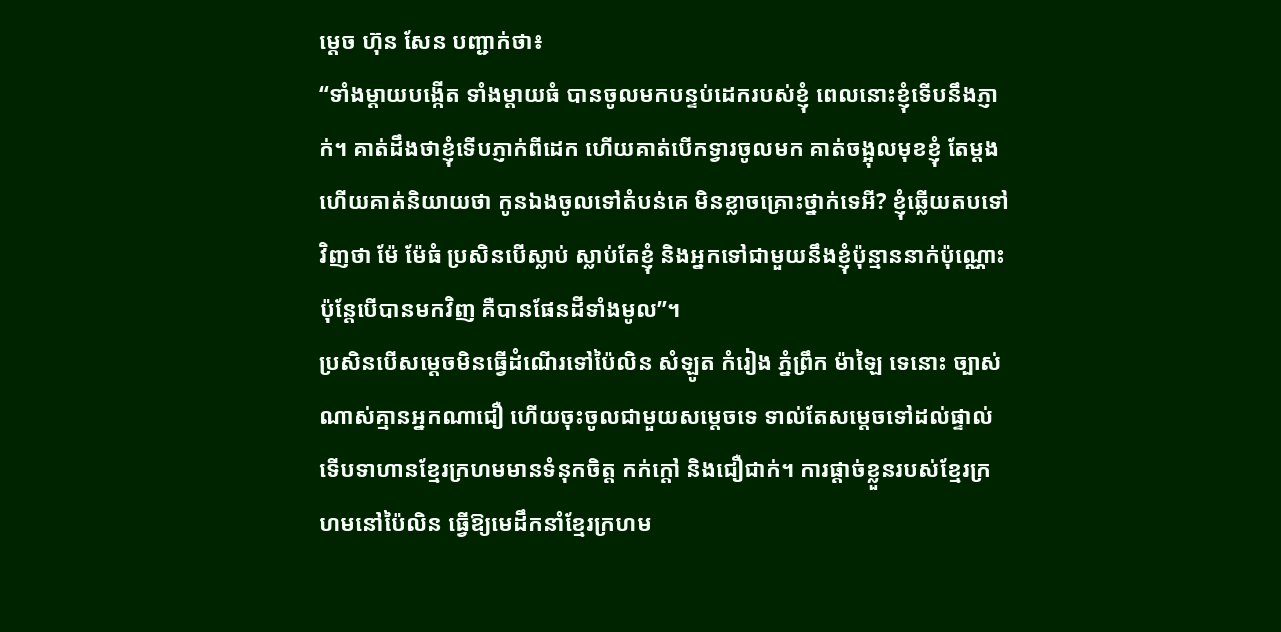ម្តេច ហ៊ុន សែន បញ្ជាក់ថា៖
“ទាំងម្ដាយបង្កើត ទាំងម្ដាយធំ បានចូលមកបន្ទប់ដេករបស់ខ្ញុំ ពេលនោះខ្ញុំទើបនឹងភ្ញាក់។ គាត់ដឹងថាខ្ញុំទើបភ្ញាក់ពីដេក ហើយគាត់បើកទ្វារចូលមក គាត់ចង្អុលមុខខ្ញុំ តែម្ដង ហើយគាត់និយាយថា កូនឯងចូលទៅតំបន់គេ មិនខ្លាចគ្រោះថ្នាក់ទេអី? ខ្ញុំឆ្លើយតបទៅវិញថា ម៉ែ ម៉ែធំ ប្រសិនបើស្លាប់ ស្លាប់តែខ្ញុំ និងអ្នកទៅជាមួយនឹងខ្ញុំប៉ុន្មាននាក់ប៉ុណ្ណោះ ប៉ុន្ដែបើបានមកវិញ គឺបានផែនដីទាំងមូល”។
ប្រសិនបើសម្ដេចមិនធ្វើដំណើរទៅប៉ៃលិន សំឡូត កំរៀង ភ្នំព្រឹក ម៉ាឡៃ ទេនោះ ច្បាស់ណាស់គ្មានអ្នកណាជឿ ហើយចុះចូលជាមួយសម្ដេចទេ ទាល់តែសម្ដេចទៅដល់ផ្ទាល់ ទើបទាហានខ្មែរក្រហមមានទំនុកចិត្ត កក់ក្តៅ និងជឿជាក់។ ការផ្តាច់ខ្លួនរបស់ខ្មែរក្រហមនៅប៉ៃលិន ធ្វើឱ្យមេដឹកនាំខ្មែរក្រហម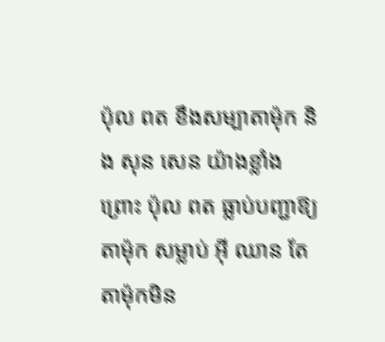ប៉ុល ពត ខឹងសម្បាតាម៉ុក និង សុន សេន យ៉ាងខ្លាំង ព្រោះ ប៉ុល ពត ធ្លាប់បញ្ជាឱ្យ តាម៉ុក សម្លាប់ អ៊ី ឈាន តែតាម៉ុកមិន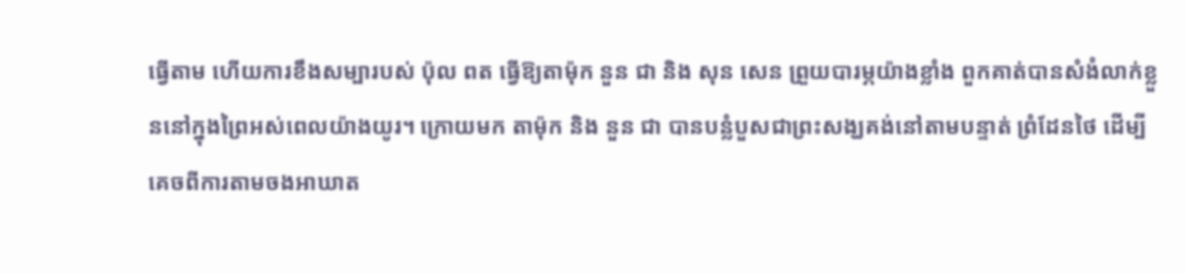ធ្វើតាម ហើយការខឹងសម្បារបស់ ប៉ុល ពត ធ្វើឱ្យតាម៉ុក នួន ជា និង សុន សេន ព្រួយបារម្ភយ៉ាងខ្លាំង ពួកគាត់បានសំងំលាក់ខ្លួននៅក្នុងព្រៃអស់ពេលយ៉ាងយូរ។ ក្រោយមក តាម៉ុក និង នួន ជា បានបន្លំបួសជាព្រះសង្ឃគង់នៅតាមបន្ទាត់ ព្រំដែនថៃ ដើម្បីគេចពីការតាមចងអាឃាត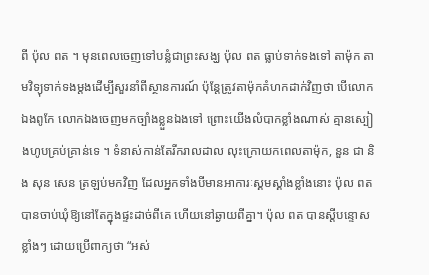ពី ប៉ុល ពត ។ មុនពេលចេញទៅបន្លំជាព្រះសង្ឃ ប៉ុល ពត ធ្លាប់ទាក់ទងទៅ តាម៉ុក តាមវិទ្យុទាក់ទងម្តងដើម្បីសួរនាំពីស្ថានការណ៍ ប៉ុន្តែត្រូវតាម៉ុកគំហកដាក់វិញថា បើលោកឯងពូកែ លោកឯងចេញមកច្បាំងខ្លួនឯងទៅ ព្រោះយើងលំបាកខ្លាំងណាស់ គ្មានស្បៀងហូបគ្រប់គ្រាន់ទេ ។ ទំនាស់កាន់តែរីករាលដាល លុះក្រោយកពេលតាម៉ុក, នួន ជា និង សុន សេន ត្រឡប់មកវិញ ដែលអ្នកទាំងបីមានអាការៈស្គមស្គាំងខ្លាំងនោះ ប៉ុល ពត បានចាប់ឃុំឱ្យនៅតែក្នុងផ្ទះដាច់ពីគេ ហើយនៅឆ្ងាយពីគ្នា។ ប៉ុល ពត បានស្តីបន្ទោសខ្លាំងៗ ដោយប្រើពាក្យថា “អស់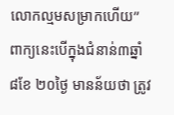លោកល្មមសម្រាកហើយ” ពាក្យនេះបើក្នុងជំនាន់៣ឆ្នាំ ៨ខែ ២០ថ្ងៃ មានន័យថា ត្រូវ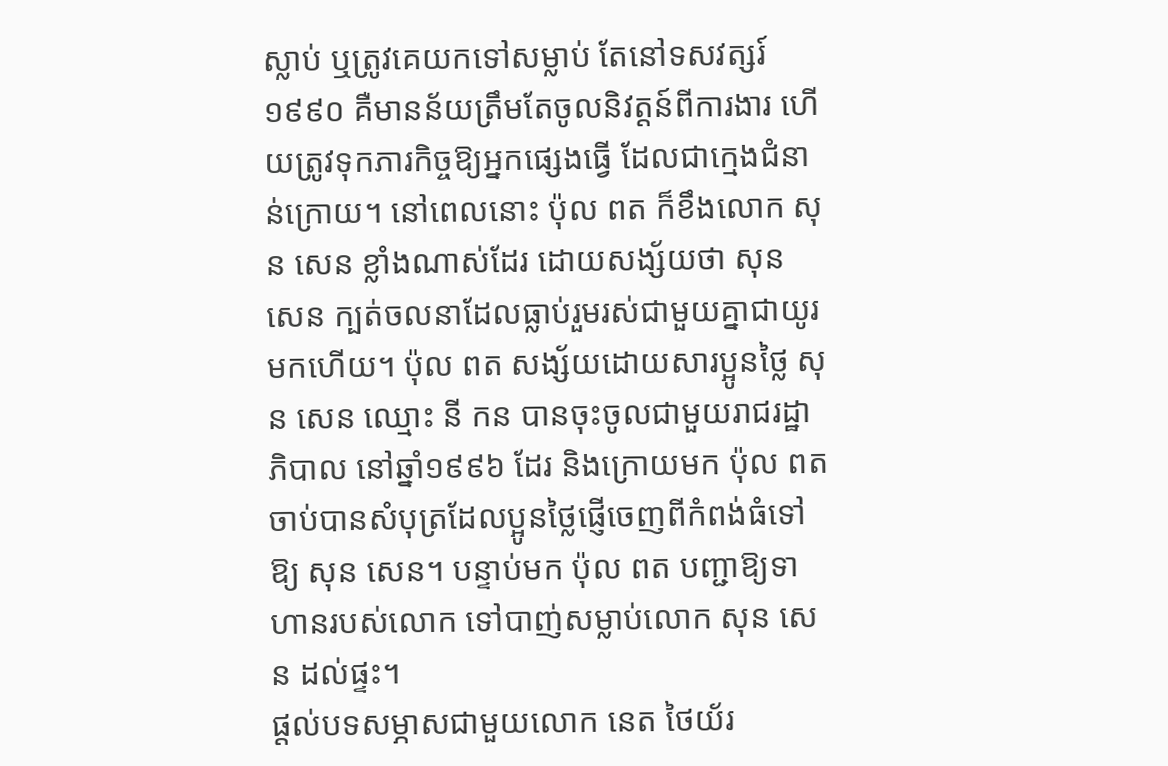ស្លាប់ ឬត្រូវគេយកទៅសម្លាប់ តែនៅទសវត្សរ៍១៩៩០ គឺមានន័យត្រឹមតែចូលនិវត្តន៍ពីការងារ ហើយត្រូវទុកភារកិច្ចឱ្យអ្នកផ្សេងធ្វើ ដែលជាក្មេងជំនាន់ក្រោយ។ នៅពេលនោះ ប៉ុល ពត ក៏ខឹងលោក សុន សេន ខ្លាំងណាស់ដែរ ដោយសង្ស័យថា សុន សេន ក្បត់ចលនាដែលធ្លាប់រួមរស់ជាមួយគ្នាជាយូរមកហើយ។ ប៉ុល ពត សង្ស័យដោយសារប្អូនថ្លៃ សុន សេន ឈ្មោះ នី កន បានចុះចូលជាមួយរាជរដ្ឋាភិបាល នៅឆ្នាំ១៩៩៦ ដែរ និងក្រោយមក ប៉ុល ពត ចាប់បានសំបុត្រដែលប្អូនថ្លៃផ្ញើចេញពីកំពង់ធំទៅឱ្យ សុន សេន។ បន្ទាប់មក ប៉ុល ពត បញ្ជាឱ្យទាហានរបស់លោក ទៅបាញ់សម្លាប់លោក សុន សេន ដល់ផ្ទះ។
ផ្តល់បទសម្ភាសជាមួយលោក នេត ថៃយ័រ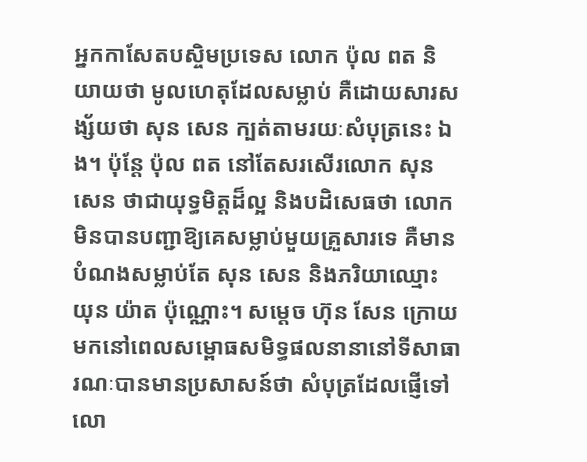អ្នកកាសែតបស្ចិមប្រទេស លោក ប៉ុល ពត និយាយថា មូលហេតុដែលសម្លាប់ គឺដោយសារសង្ស័យថា សុន សេន ក្បត់តាមរយៈសំបុត្រនេះ ឯង។ ប៉ុន្តែ ប៉ុល ពត នៅតែសរសើរលោក សុន សេន ថាជាយុទ្ធមិត្តដ៏ល្អ និងបដិសេធថា លោកមិនបានបញ្ជាឱ្យគេសម្លាប់មួយគ្រួសារទេ គឺមានបំណងសម្លាប់តែ សុន សេន និងភរិយាឈ្មោះ យុន យ៉ាត ប៉ុណ្ណោះ។ សម្តេច ហ៊ុន សែន ក្រោយមកនៅពេលសម្ពោធសមិទ្ធផលនានានៅទីសាធារណៈបានមានប្រសាសន៍ថា សំបុត្រដែលផ្ញើទៅលោ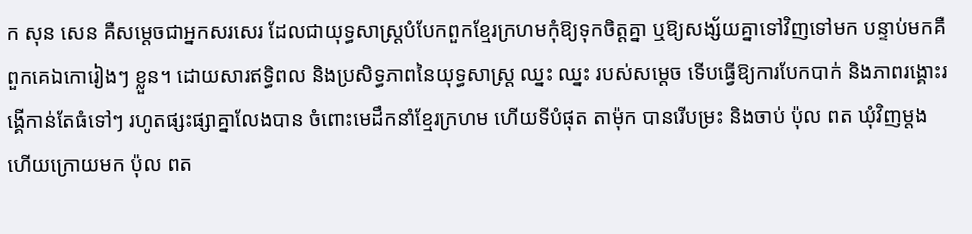ក សុន សេន គឺសម្តេចជាអ្នកសរសេរ ដែលជាយុទ្ធសាស្រ្តបំបែកពួកខ្មែរក្រហមកុំឱ្យទុកចិត្តគ្នា ឬឱ្យសង្ស័យគ្នាទៅវិញទៅមក បន្ទាប់មកគឺពួកគេឯកោរៀងៗ ខ្លួន។ ដោយសារឥទ្ធិពល និងប្រសិទ្ធភាពនៃយុទ្ធសាស្រ្ត ឈ្នះ ឈ្នះ របស់សម្តេច ទើបធ្វើឱ្យការបែកបាក់ និងភាពរង្គោះរង្គើកាន់តែធំទៅៗ រហូតផ្សះផ្សាគ្នាលែងបាន ចំពោះមេដឹកនាំខ្មែរក្រហម ហើយទីបំផុត តាម៉ុក បានរើបម្រះ និងចាប់ ប៉ុល ពត ឃុំវិញម្តង ហើយក្រោយមក ប៉ុល ពត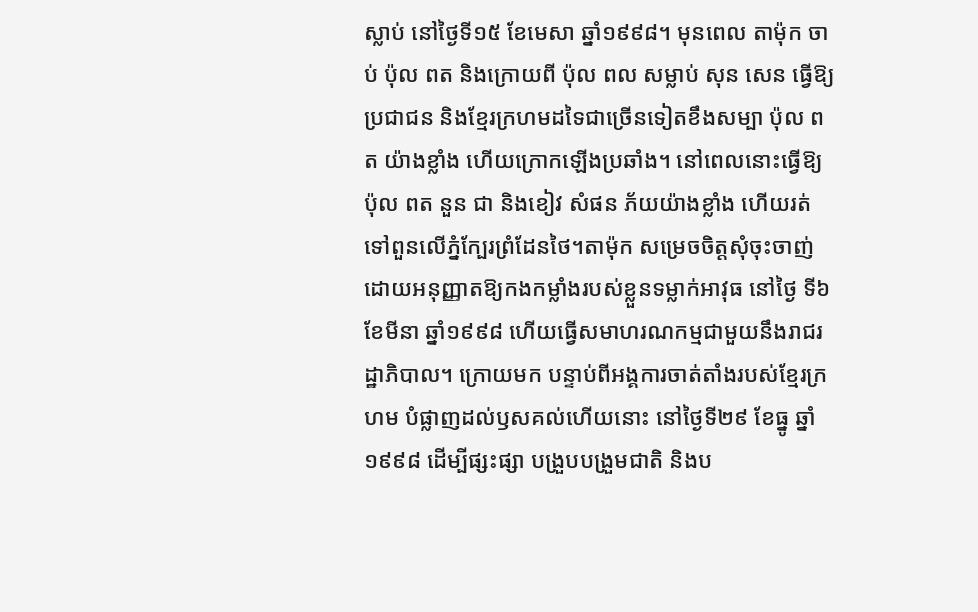ស្លាប់ នៅថ្ងៃទី១៥ ខែមេសា ឆ្នាំ១៩៩៨។ មុនពេល តាម៉ុក ចាប់ ប៉ុល ពត និងក្រោយពី ប៉ុល ពល សម្លាប់ សុន សេន ធ្វើឱ្យប្រជាជន និងខ្មែរក្រហមដទៃជាច្រើនទៀតខឹងសម្បា ប៉ុល ពត យ៉ាងខ្លាំង ហើយក្រោកឡើងប្រឆាំង។ នៅពេលនោះធ្វើឱ្យ ប៉ុល ពត នួន ជា និងខៀវ សំផន ភ័យយ៉ាងខ្លាំង ហើយរត់ទៅពួនលើភ្នំក្បែរព្រំដែនថៃ។តាម៉ុក សម្រេចចិត្តសុំចុះចាញ់ ដោយអនុញ្ញាតឱ្យកងកម្លាំងរបស់ខ្លួនទម្លាក់អាវុធ នៅថ្ងៃ ទី៦ ខែមីនា ឆ្នាំ១៩៩៨ ហើយធ្វើសមាហរណកម្មជាមួយនឹងរាជរដ្ឋាភិបាល។ ក្រោយមក បន្ទាប់ពីអង្គការចាត់តាំងរបស់ខ្មែរក្រហម បំផ្លាញដល់ឫសគល់ហើយនោះ នៅថ្ងៃទី២៩ ខែធ្នូ ឆ្នាំ១៩៩៨ ដើម្បីផ្សះផ្សា បង្រួបបង្រួមជាតិ និងប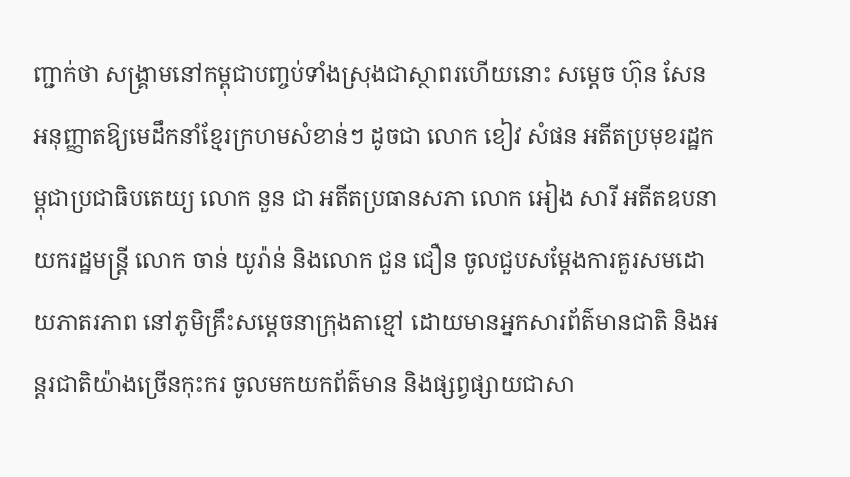ញ្ជាក់ថា សង្រ្គាមនៅកម្ពុជាបញ្ចប់ទាំងស្រុងជាស្ថាពរហើយនោះ សម្តេច ហ៊ុន សែន អនុញ្ញាតឱ្យមេដឹកនាំខ្មែរក្រហមសំខាន់ៗ ដូចជា លោក ខៀវ សំផន អតីតប្រមុខរដ្ឋកម្ពុជាប្រជាធិបតេយ្យ លោក នួន ជា អតីតប្រធានសភា លោក អៀង សារី អតីតឧបនាយករដ្ឋមន្រ្តី លោក ចាន់ យូរ៉ាន់ និងលោក ជួន ជឿន ចូលជួបសម្តែងការគួរសមដោយភាតរភាព នៅភូមិគ្រឹះសម្តេចនាក្រុងតាខ្មៅ ដោយមានអ្នកសារព័ត៌មានជាតិ និងអន្តរជាតិយ៉ាងច្រើនកុះករ ចូលមកយកព័ត៌មាន និងផ្សព្វផ្សាយជាសា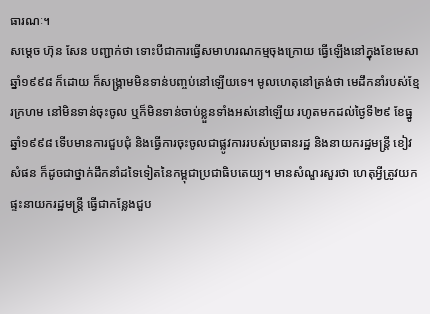ធារណៈ។
សម្តេច ហ៊ុន សែន បញ្ជាក់ថា ទោះបីជាការធ្វើសមាហរណកម្មចុងក្រោយ ធ្វើឡើងនៅក្នុងខែមេសា ឆ្នាំ១៩៩៨ ក៏ដោយ ក៏សង្រ្គាមមិនទាន់បញ្ចប់នៅឡើយទេ។ មូលហេតុនៅត្រង់ថា មេដឹកនាំរបស់ខ្មែរក្រហម នៅមិនទាន់ចុះចូល ឬក៏មិនទាន់ចាប់ខ្លួនទាំងអស់នៅឡើយ រហូតមកដល់ថ្ងៃទី២៩ ខែធ្នូ ឆ្នាំ១៩៩៨ ទើបមានការជួបជុំ និងធ្វើការចុះចូលជាផ្លូវការរបស់ប្រធានរដ្ឋ និងនាយករដ្ឋមន្រ្តី ខៀវ សំផន ក៏ដូចជាថ្នាក់ដឹកនាំដទៃទៀតនៃកម្ពុជាប្រជាធិបតេយ្យ។ មានសំណួរសួរថា ហេតុអ្វីត្រូវយកផ្ទះនាយករដ្ឋមន្រ្តី ធ្វើជាកន្លែងជួប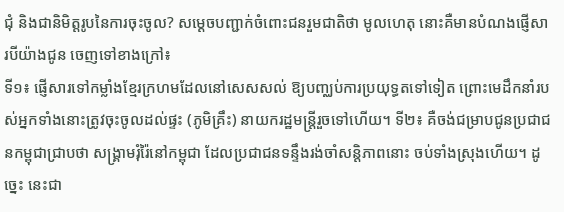ជុំ និងជានិមិត្តរូបនៃការចុះចូល? សម្ដេចបញ្ជាក់ចំពោះជនរួមជាតិថា មូលហេតុ នោះគឺមានបំណងផ្ញើសារបីយ៉ាងជូន ចេញទៅខាងក្រៅ៖
ទី១៖ ផ្ញើសារទៅកម្លាំងខ្មែរក្រហមដែលនៅសេសសល់ ឱ្យបញ្ឈប់ការប្រយុទ្ធតទៅទៀត ព្រោះមេដឹកនាំរបស់អ្នកទាំងនោះត្រូវចុះចូលដល់ផ្ទះ (ភូមិគ្រឹះ) នាយករដ្ឋមន្រ្តីរួចទៅហើយ។ ទី២៖ គឺចង់ជម្រាបជូនប្រជាជនកម្ពុជាជ្រាបថា សង្គ្រាមរុំរ៉ៃនៅកម្ពុជា ដែលប្រជាជនទន្ទឹងរង់ចាំសន្តិភាពនោះ ចប់ទាំងស្រុងហើយ។ ដូច្នេះ នេះជា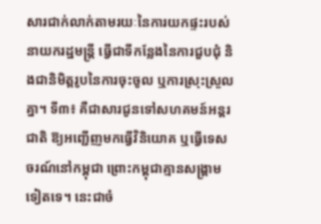សារជាក់លាក់តាមរយៈនៃការយកផ្ទះរបស់ នាយករដ្ឋមន្រ្តី ធ្វើជាទីកន្លែងនៃការជួបជុំ និងជានិមិត្តរូបនៃការចុះចូល ឬការស្រុះស្រួលគ្នា។ ទី៣៖ គឺជាសារជូនទៅសហគមន៍អន្តរជាតិ ឱ្យអញ្ជើញមកធ្វើវិនិយោគ ឬធ្វើទេសចរណ៍នៅកម្ពុជា ព្រោះកម្ពុជាគ្មានសង្គ្រាមទៀតទេ។ នេះជាចំ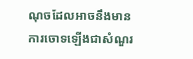ណុចដែលអាចនឹងមានការចោទឡើងជាសំណួរ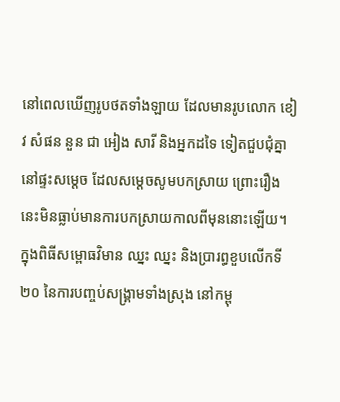នៅពេលឃើញរូបថតទាំងឡាយ ដែលមានរូបលោក ខៀវ សំផន នួន ជា អៀង សារី និងអ្នកដទៃ ទៀតជួបជុំគ្នានៅផ្ទះសម្ដេច ដែលសម្ដេចសូមបកស្រាយ ព្រោះរឿងនេះមិនធ្លាប់មានការបកស្រាយកាលពីមុននោះឡើយ។
ក្នុងពិធីសម្ពោធវិមាន ឈ្នះ ឈ្នះ និងប្រារព្ធខួបលើកទី២០ នៃការបញ្ចប់សង្រ្គាមទាំងស្រុង នៅកម្ពុ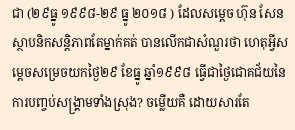ជា (២៩ធ្នូ ១៩៩៨-២៩ ធ្នូ ២០១៨ ) ដែលសម្តេច ហ៊ុន សែន ស្ថាបនិកសន្តិភាពតែម្នាក់គត់ បានលើកជាសំណួរថា ហេតុអ្វីសម្តេចសម្រេចយកថ្ងៃ២៩ ខែធ្នូ ឆ្នាំ១៩៩៨ ធ្វើជាថ្ងៃជោគជ័យនៃការបញ្ចប់សង្គ្រាមទាំងស្រុង? ចម្លើយគឺ ដោយសារតែ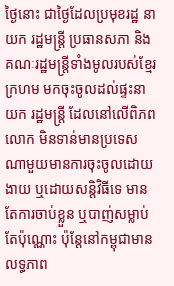ថ្ងៃនោះ ជាថ្ងៃដែលប្រមុខរដ្ឋ នាយក រដ្ឋមន្ត្រី ប្រធានសភា និងគណៈរដ្ឋមន្ត្រីទាំងមូលរបស់ខ្មែរក្រហម មកចុះចូលដល់ផ្ទះនាយក រដ្ឋមន្ត្រី ដែលនៅលើពិភពលោក មិនទាន់មានប្រទេសណាមួយមានការចុះចូលដោយងាយ ឬដោយសន្តិវិធីទេ មានតែការចាប់ខ្លួន ឬបាញ់សម្លាប់តែប៉ុណ្ណោះ ប៉ុន្តែនៅកម្ពុជាមានលទ្ធភាព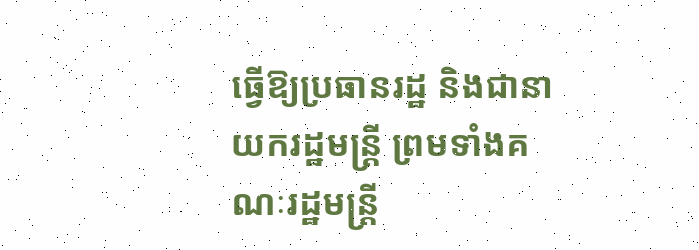ធ្វើឱ្យប្រធានរដ្ឋ និងជានាយករដ្ឋមន្រ្តី ព្រមទាំងគណៈរដ្ឋមន្ត្រី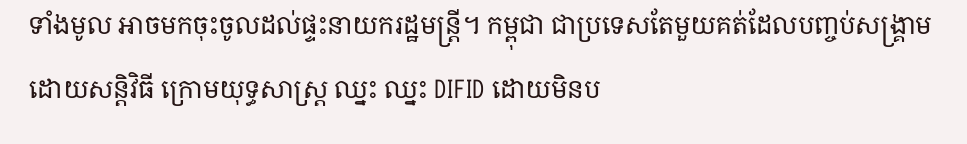ទាំងមូល អាចមកចុះចូលដល់ផ្ទះនាយករដ្ឋមន្ត្រី។ កម្ពុជា ជាប្រទេសតែមួយគត់ដែលបញ្ចប់សង្រ្គាមដោយសន្តិវិធី ក្រោមយុទ្ធសាស្រ្ត ឈ្នះ ឈ្នះ DIFID ដោយមិនប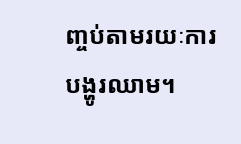ញ្ចប់តាមរយៈការបង្ហូរឈាម។